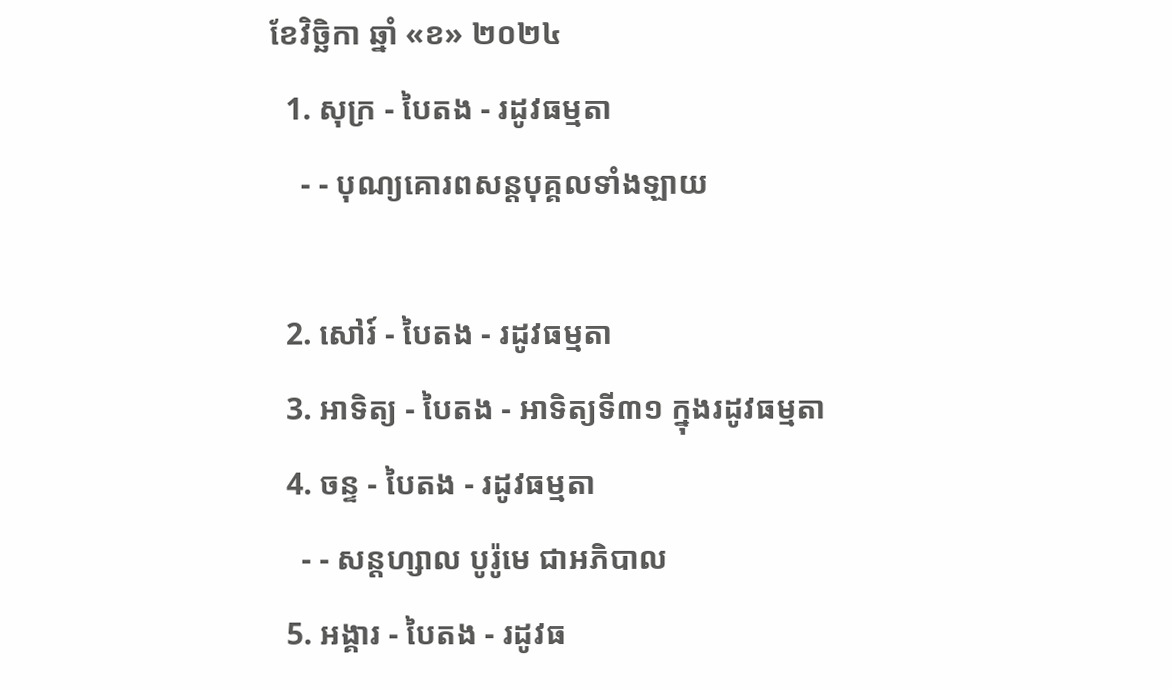ខែវិច្ឆិកា ឆ្នាំ «ខ» ២០២៤
  1. សុក្រ - បៃតង - រដូវធម្មតា
    - - បុណ្យគោរពសន្ដបុគ្គលទាំងឡាយ

  2. សៅរ៍ - បៃតង - រដូវធម្មតា
  3. អាទិត្យ - បៃតង - អាទិត្យទី៣១ ក្នុងរដូវធម្មតា
  4. ចន្ទ - បៃតង - រដូវធម្មតា
    - - សន្ដហ្សាល បូរ៉ូមេ ជាអភិបាល
  5. អង្គារ - បៃតង - រដូវធ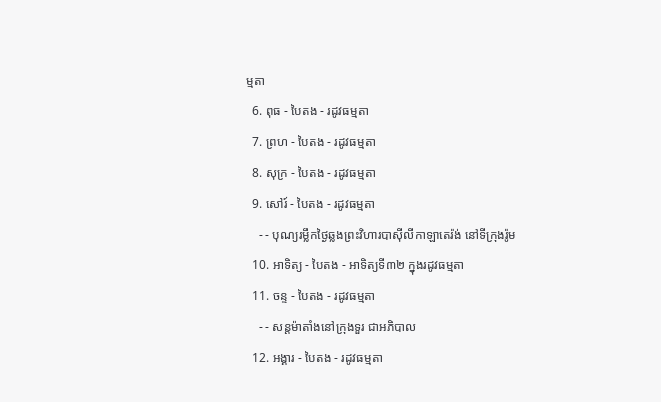ម្មតា
  6. ពុធ - បៃតង - រដូវធម្មតា
  7. ព្រហ - បៃតង - រដូវធម្មតា
  8. សុក្រ - បៃតង - រដូវធម្មតា
  9. សៅរ៍ - បៃតង - រដូវធម្មតា
    - - បុណ្យរម្លឹកថ្ងៃឆ្លងព្រះវិហារបាស៊ីលីកាឡាតេរ៉ង់ នៅទីក្រុងរ៉ូម
  10. អាទិត្យ - បៃតង - អាទិត្យទី៣២ ក្នុងរដូវធម្មតា
  11. ចន្ទ - បៃតង - រដូវធម្មតា
    - - សន្ដម៉ាតាំងនៅក្រុងទួរ ជាអភិបាល
  12. អង្គារ - បៃតង - រដូវធម្មតា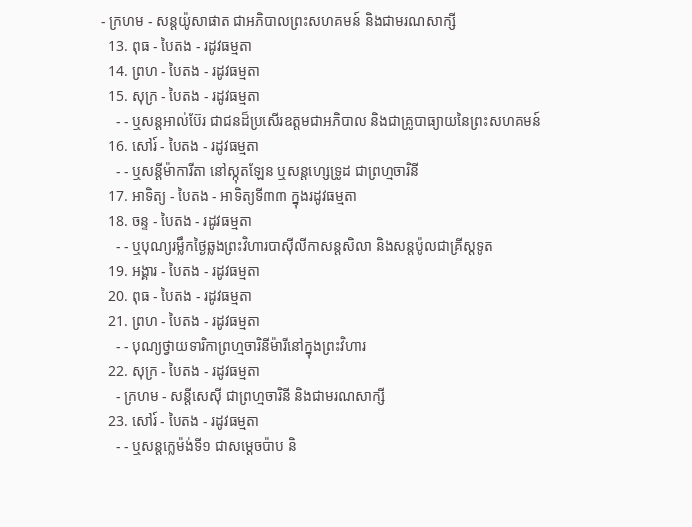- ក្រហម - សន្ដយ៉ូសាផាត ជាអភិបាលព្រះសហគមន៍ និងជាមរណសាក្សី
  13. ពុធ - បៃតង - រដូវធម្មតា
  14. ព្រហ - បៃតង - រដូវធម្មតា
  15. សុក្រ - បៃតង - រដូវធម្មតា
    - - ឬសន្ដអាល់ប៊ែរ ជាជនដ៏ប្រសើរឧត្ដមជាអភិបាល និងជាគ្រូបាធ្យាយនៃព្រះសហគមន៍
  16. សៅរ៍ - បៃតង - រដូវធម្មតា
    - - ឬសន្ដីម៉ាការីតា នៅស្កុតឡែន ឬសន្ដហ្សេទ្រូដ ជាព្រហ្មចារិនី
  17. អាទិត្យ - បៃតង - អាទិត្យទី៣៣ ក្នុងរដូវធម្មតា
  18. ចន្ទ - បៃតង - រដូវធម្មតា
    - - ឬបុណ្យរម្លឹកថ្ងៃឆ្លងព្រះវិហារបាស៊ីលីកាសន្ដសិលា និងសន្ដប៉ូលជាគ្រីស្ដទូត
  19. អង្គារ - បៃតង - រដូវធម្មតា
  20. ពុធ - បៃតង - រដូវធម្មតា
  21. ព្រហ - បៃតង - រដូវធម្មតា
    - - បុណ្យថ្វាយទារិកាព្រហ្មចារិនីម៉ារីនៅក្នុងព្រះវិហារ
  22. សុក្រ - បៃតង - រដូវធម្មតា
    - ក្រហម - សន្ដីសេស៊ី ជាព្រហ្មចារិនី និងជាមរណសាក្សី
  23. សៅរ៍ - បៃតង - រដូវធម្មតា
    - - ឬសន្ដក្លេម៉ង់ទី១ ជាសម្ដេចប៉ាប និ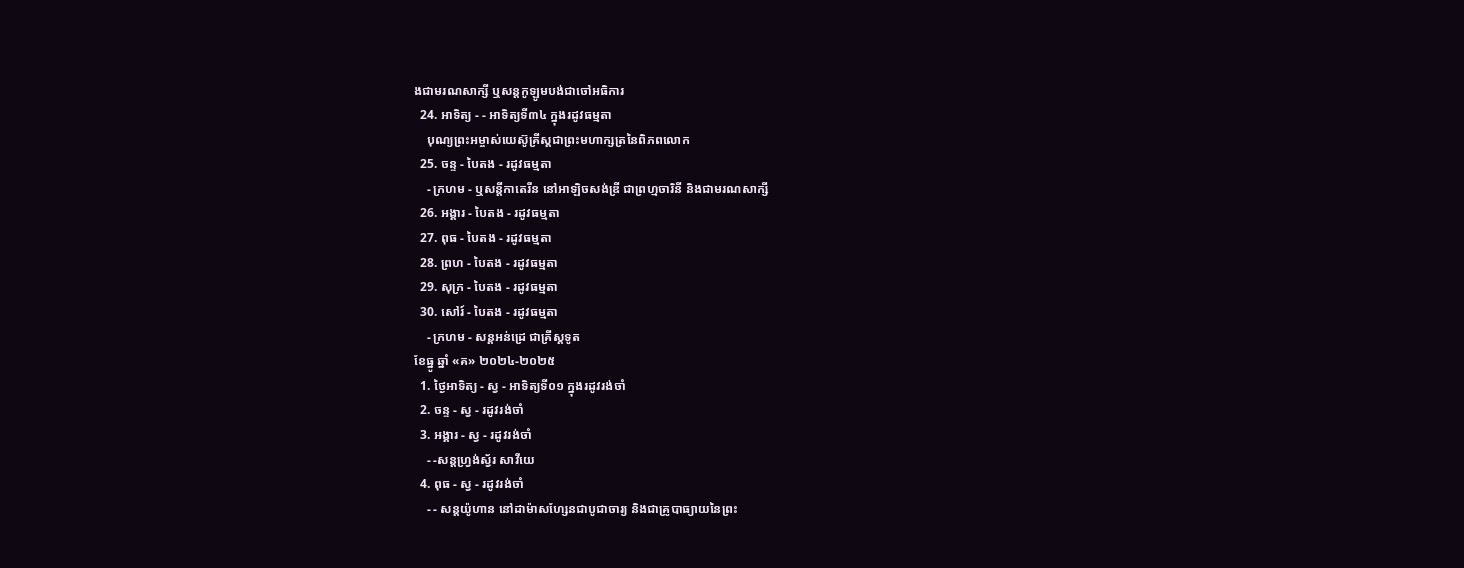ងជាមរណសាក្សី ឬសន្ដកូឡូមបង់ជាចៅអធិការ
  24. អាទិត្យ - - អាទិត្យទី៣៤ ក្នុងរដូវធម្មតា
    បុណ្យព្រះអម្ចាស់យេស៊ូគ្រីស្ដជាព្រះមហាក្សត្រនៃពិភពលោក
  25. ចន្ទ - បៃតង - រដូវធម្មតា
    - ក្រហម - ឬសន្ដីកាតេរីន នៅអាឡិចសង់ឌ្រី ជាព្រហ្មចារិនី និងជាមរណសាក្សី
  26. អង្គារ - បៃតង - រដូវធម្មតា
  27. ពុធ - បៃតង - រដូវធម្មតា
  28. ព្រហ - បៃតង - រដូវធម្មតា
  29. សុក្រ - បៃតង - រដូវធម្មតា
  30. សៅរ៍ - បៃតង - រដូវធម្មតា
    - ក្រហម - សន្ដអន់ដ្រេ ជាគ្រីស្ដទូត
ខែធ្នូ ឆ្នាំ «គ» ២០២៤-២០២៥
  1. ថ្ងៃអាទិត្យ - ស្វ - អាទិត្យទី០១ ក្នុងរដូវរង់ចាំ
  2. ចន្ទ - ស្វ - រដូវរង់ចាំ
  3. អង្គារ - ស្វ - រដូវរង់ចាំ
    - -សន្ដហ្វ្រង់ស្វ័រ សាវីយេ
  4. ពុធ - ស្វ - រដូវរង់ចាំ
    - - សន្ដយ៉ូហាន នៅដាម៉ាសហ្សែនជាបូជាចារ្យ និងជាគ្រូបាធ្យាយនៃព្រះ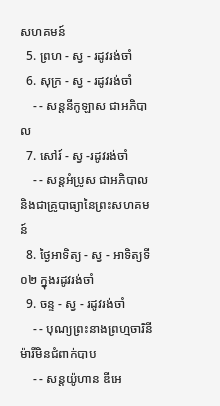សហគមន៍
  5. ព្រហ - ស្វ - រដូវរង់ចាំ
  6. សុក្រ - ស្វ - រដូវរង់ចាំ
    - - សន្ដនីកូឡាស ជាអភិបាល
  7. សៅរ៍ - ស្វ -រដូវរង់ចាំ
    - - សន្ដអំប្រូស ជាអភិបាល និងជាគ្រូបាធ្យានៃព្រះសហគមន៍
  8. ថ្ងៃអាទិត្យ - ស្វ - អាទិត្យទី០២ ក្នុងរដូវរង់ចាំ
  9. ចន្ទ - ស្វ - រដូវរង់ចាំ
    - - បុណ្យព្រះនាងព្រហ្មចារិនីម៉ារីមិនជំពាក់បាប
    - - សន្ដយ៉ូហាន ឌីអេ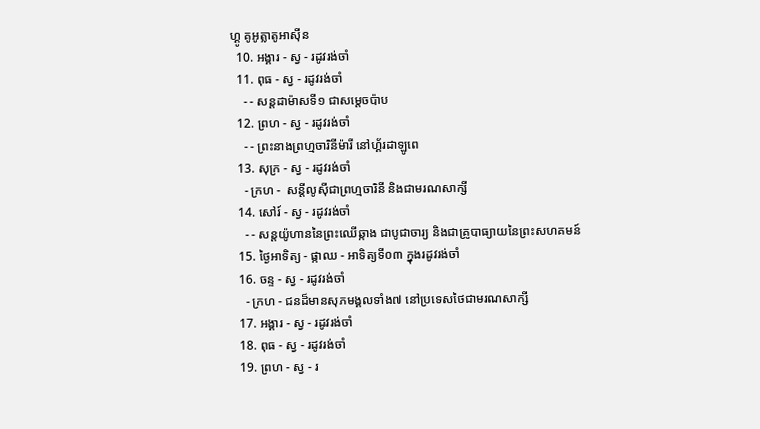ហ្គូ គូអូត្លាតូអាស៊ីន
  10. អង្គារ - ស្វ - រដូវរង់ចាំ
  11. ពុធ - ស្វ - រដូវរង់ចាំ
    - - សន្ដដាម៉ាសទី១ ជាសម្ដេចប៉ាប
  12. ព្រហ - ស្វ - រដូវរង់ចាំ
    - - ព្រះនាងព្រហ្មចារិនីម៉ារី នៅហ្គ័រដាឡូពេ
  13. សុក្រ - ស្វ - រដូវរង់ចាំ
    - ក្រហ -  សន្ដីលូស៊ីជាព្រហ្មចារិនី និងជាមរណសាក្សី
  14. សៅរ៍ - ស្វ - រដូវរង់ចាំ
    - - សន្ដយ៉ូហាននៃព្រះឈើឆ្កាង ជាបូជាចារ្យ និងជាគ្រូបាធ្យាយនៃព្រះសហគមន៍
  15. ថ្ងៃអាទិត្យ - ផ្កាឈ - អាទិត្យទី០៣ ក្នុងរដូវរង់ចាំ
  16. ចន្ទ - ស្វ - រដូវរង់ចាំ
    - ក្រហ - ជនដ៏មានសុភមង្គលទាំង៧ នៅប្រទេសថៃជាមរណសាក្សី
  17. អង្គារ - ស្វ - រដូវរង់ចាំ
  18. ពុធ - ស្វ - រដូវរង់ចាំ
  19. ព្រហ - ស្វ - រ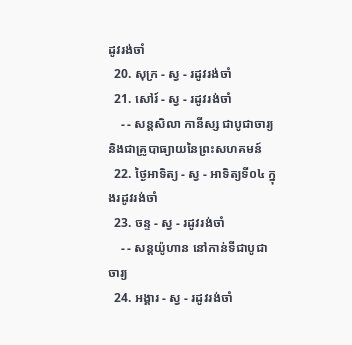ដូវរង់ចាំ
  20. សុក្រ - ស្វ - រដូវរង់ចាំ
  21. សៅរ៍ - ស្វ - រដូវរង់ចាំ
    - - សន្ដសិលា កានីស្ស ជាបូជាចារ្យ និងជាគ្រូបាធ្យាយនៃព្រះសហគមន៍
  22. ថ្ងៃអាទិត្យ - ស្វ - អាទិត្យទី០៤ ក្នុងរដូវរង់ចាំ
  23. ចន្ទ - ស្វ - រដូវរង់ចាំ
    - - សន្ដយ៉ូហាន នៅកាន់ទីជាបូជាចារ្យ
  24. អង្គារ - ស្វ - រដូវរង់ចាំ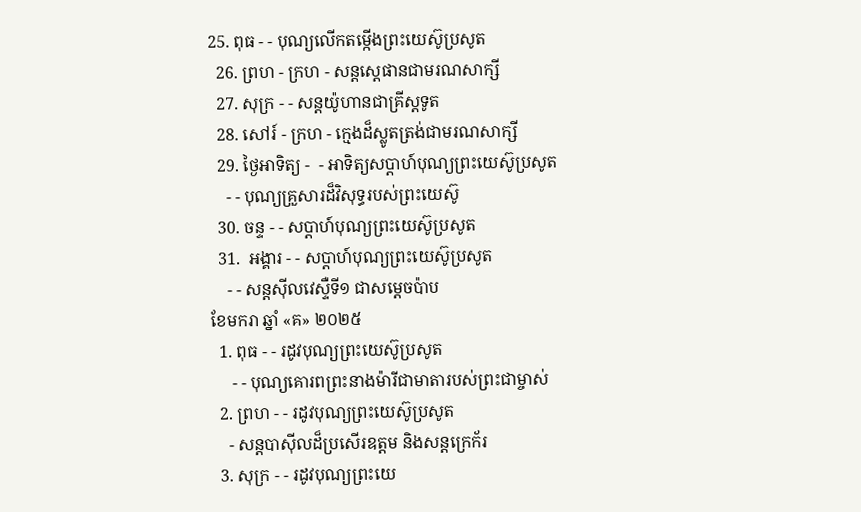25. ពុធ - - បុណ្យលើកតម្កើងព្រះយេស៊ូប្រសូត
  26. ព្រហ - ក្រហ - សន្តស្តេផានជាមរណសាក្សី
  27. សុក្រ - - សន្តយ៉ូហានជាគ្រីស្តទូត
  28. សៅរ៍ - ក្រហ - ក្មេងដ៏ស្លូតត្រង់ជាមរណសាក្សី
  29. ថ្ងៃអាទិត្យ -  - អាទិត្យសប្ដាហ៍បុណ្យព្រះយេស៊ូប្រសូត
    - - បុណ្យគ្រួសារដ៏វិសុទ្ធរបស់ព្រះយេស៊ូ
  30. ចន្ទ - - សប្ដាហ៍បុណ្យព្រះយេស៊ូប្រសូត
  31.  អង្គារ - - សប្ដាហ៍បុណ្យព្រះយេស៊ូប្រសូត
    - - សន្ដស៊ីលវេស្ទឺទី១ ជាសម្ដេចប៉ាប
ខែមករា ឆ្នាំ «គ» ២០២៥
  1. ពុធ - - រដូវបុណ្យព្រះយេស៊ូប្រសូត
     - - បុណ្យគោរពព្រះនាងម៉ារីជាមាតារបស់ព្រះជាម្ចាស់
  2. ព្រហ - - រដូវបុណ្យព្រះយេស៊ូប្រសូត
    - សន្ដបាស៊ីលដ៏ប្រសើរឧត្ដម និងសន្ដក្រេក័រ
  3. សុក្រ - - រដូវបុណ្យព្រះយេ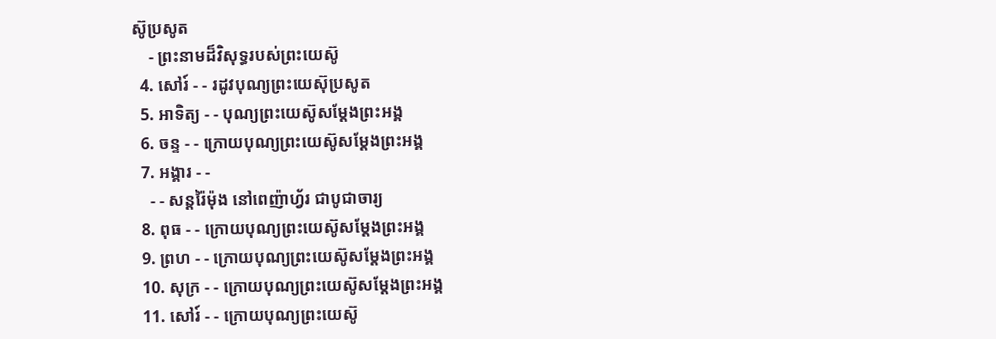ស៊ូប្រសូត
    - ព្រះនាមដ៏វិសុទ្ធរបស់ព្រះយេស៊ូ
  4. សៅរ៍ - - រដូវបុណ្យព្រះយេស៊ុប្រសូត
  5. អាទិត្យ - - បុណ្យព្រះយេស៊ូសម្ដែងព្រះអង្គ
  6. ចន្ទ - - ក្រោយបុណ្យព្រះយេស៊ូសម្ដែងព្រះអង្គ
  7. អង្គារ - -
    - - សន្ដរ៉ៃម៉ុង នៅពេញ៉ាហ្វ័រ ជាបូជាចារ្យ
  8. ពុធ - - ក្រោយបុណ្យព្រះយេស៊ូសម្ដែងព្រះអង្គ
  9. ព្រហ - - ក្រោយបុណ្យព្រះយេស៊ូសម្ដែងព្រះអង្គ
  10. សុក្រ - - ក្រោយបុណ្យព្រះយេស៊ូសម្ដែងព្រះអង្គ
  11. សៅរ៍ - - ក្រោយបុណ្យព្រះយេស៊ូ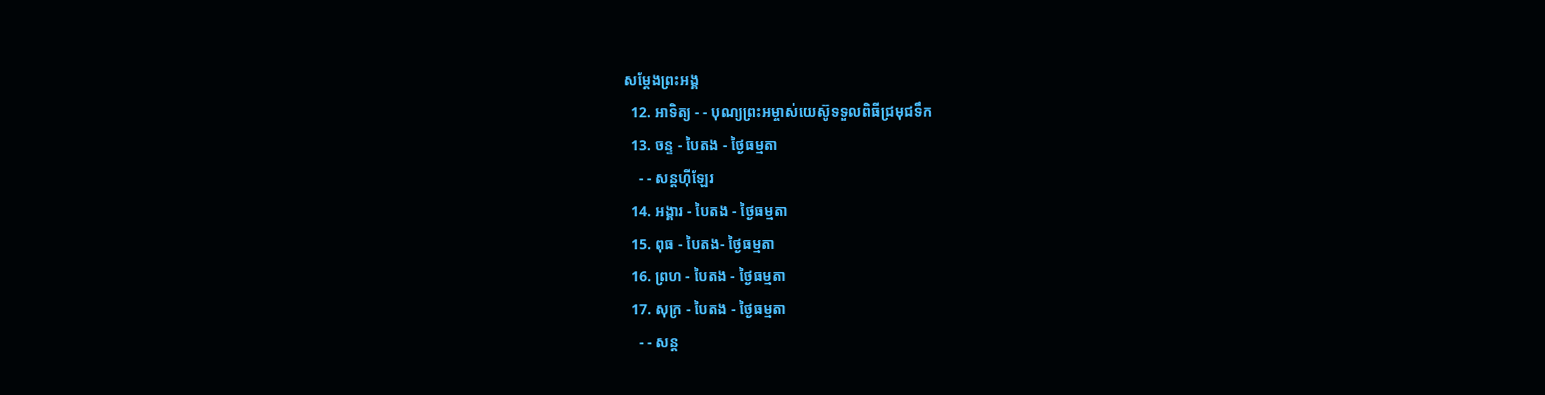សម្ដែងព្រះអង្គ
  12. អាទិត្យ - - បុណ្យព្រះអម្ចាស់យេស៊ូទទួលពិធីជ្រមុជទឹក
  13. ចន្ទ - បៃតង - ថ្ងៃធម្មតា
    - - សន្ដហ៊ីឡែរ
  14. អង្គារ - បៃតង - ថ្ងៃធម្មតា
  15. ពុធ - បៃតង- ថ្ងៃធម្មតា
  16. ព្រហ - បៃតង - ថ្ងៃធម្មតា
  17. សុក្រ - បៃតង - ថ្ងៃធម្មតា
    - - សន្ដ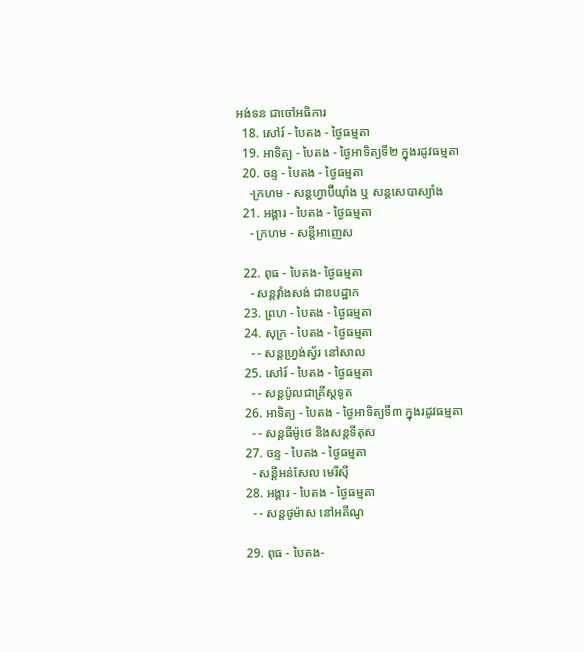អង់ទន ជាចៅអធិការ
  18. សៅរ៍ - បៃតង - ថ្ងៃធម្មតា
  19. អាទិត្យ - បៃតង - ថ្ងៃអាទិត្យទី២ ក្នុងរដូវធម្មតា
  20. ចន្ទ - បៃតង - ថ្ងៃធម្មតា
    -ក្រហម - សន្ដហ្វាប៊ីយ៉ាំង ឬ សន្ដសេបាស្យាំង
  21. អង្គារ - បៃតង - ថ្ងៃធម្មតា
    - ក្រហម - សន្ដីអាញេស

  22. ពុធ - បៃតង- ថ្ងៃធម្មតា
    - សន្ដវ៉ាំងសង់ ជាឧបដ្ឋាក
  23. ព្រហ - បៃតង - ថ្ងៃធម្មតា
  24. សុក្រ - បៃតង - ថ្ងៃធម្មតា
    - - សន្ដហ្វ្រង់ស្វ័រ នៅសាល
  25. សៅរ៍ - បៃតង - ថ្ងៃធម្មតា
    - - សន្ដប៉ូលជាគ្រីស្ដទូត
  26. អាទិត្យ - បៃតង - ថ្ងៃអាទិត្យទី៣ ក្នុងរដូវធម្មតា
    - - សន្ដធីម៉ូថេ និងសន្ដទីតុស
  27. ចន្ទ - បៃតង - ថ្ងៃធម្មតា
    - សន្ដីអន់សែល មេរីស៊ី
  28. អង្គារ - បៃតង - ថ្ងៃធម្មតា
    - - សន្ដថូម៉ាស នៅអគីណូ

  29. ពុធ - បៃតង-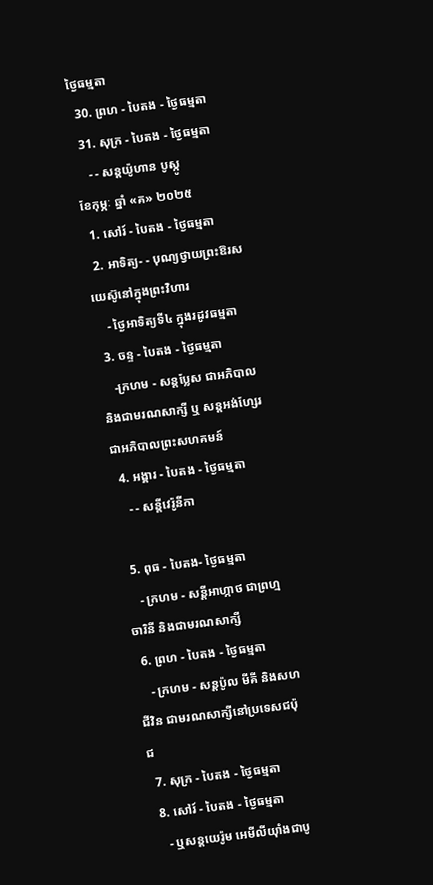ថ្ងៃធម្មតា
  30. ព្រហ - បៃតង - ថ្ងៃធម្មតា
  31. សុក្រ - បៃតង - ថ្ងៃធម្មតា
    - - សន្ដយ៉ូហាន បូស្កូ
ខែកុម្ភៈ ឆ្នាំ «គ» ២០២៥
  1. សៅរ៍ - បៃតង - ថ្ងៃធម្មតា
  2. អាទិត្យ- - បុណ្យថ្វាយព្រះឱរសយេស៊ូនៅក្នុងព្រះវិហារ
    - ថ្ងៃអាទិត្យទី៤ ក្នុងរដូវធម្មតា
  3. ចន្ទ - បៃតង - ថ្ងៃធម្មតា
    -ក្រហម - សន្ដប្លែស ជាអភិបាល និងជាមរណសាក្សី ឬ សន្ដអង់ហ្សែរ ជាអភិបាលព្រះសហគមន៍
  4. អង្គារ - បៃតង - ថ្ងៃធម្មតា
    - - សន្ដីវេរ៉ូនីកា

  5. ពុធ - បៃតង- ថ្ងៃធម្មតា
    - ក្រហម - សន្ដីអាហ្កាថ ជាព្រហ្មចារិនី និងជាមរណសាក្សី
  6. ព្រហ - បៃតង - ថ្ងៃធម្មតា
    - ក្រហម - សន្ដប៉ូល មីគី និងសហជីវិន ជាមរណសាក្សីនៅប្រទេសជប៉ុជ
  7. សុក្រ - បៃតង - ថ្ងៃធម្មតា
  8. សៅរ៍ - បៃតង - ថ្ងៃធម្មតា
    - ឬសន្ដយេរ៉ូម អេមីលីយ៉ាំងជាបូ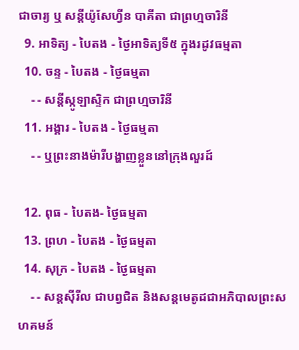ជាចារ្យ ឬ សន្ដីយ៉ូសែហ្វីន បាគីតា ជាព្រហ្មចារិនី
  9. អាទិត្យ - បៃតង - ថ្ងៃអាទិត្យទី៥ ក្នុងរដូវធម្មតា
  10. ចន្ទ - បៃតង - ថ្ងៃធម្មតា
    - - សន្ដីស្កូឡាស្ទិក ជាព្រហ្មចារិនី
  11. អង្គារ - បៃតង - ថ្ងៃធម្មតា
    - - ឬព្រះនាងម៉ារីបង្ហាញខ្លួននៅក្រុងលួរដ៍

  12. ពុធ - បៃតង- ថ្ងៃធម្មតា
  13. ព្រហ - បៃតង - ថ្ងៃធម្មតា
  14. សុក្រ - បៃតង - ថ្ងៃធម្មតា
    - - សន្ដស៊ីរីល ជាបព្វជិត និងសន្ដមេតូដជាអភិបាលព្រះសហគមន៍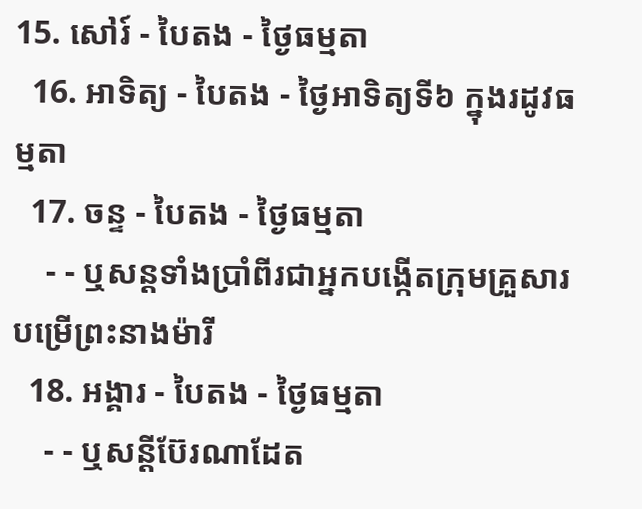15. សៅរ៍ - បៃតង - ថ្ងៃធម្មតា
  16. អាទិត្យ - បៃតង - ថ្ងៃអាទិត្យទី៦ ក្នុងរដូវធម្មតា
  17. ចន្ទ - បៃតង - ថ្ងៃធម្មតា
    - - ឬសន្ដទាំងប្រាំពីរជាអ្នកបង្កើតក្រុមគ្រួសារបម្រើព្រះនាងម៉ារី
  18. អង្គារ - បៃតង - ថ្ងៃធម្មតា
    - - ឬសន្ដីប៊ែរណាដែត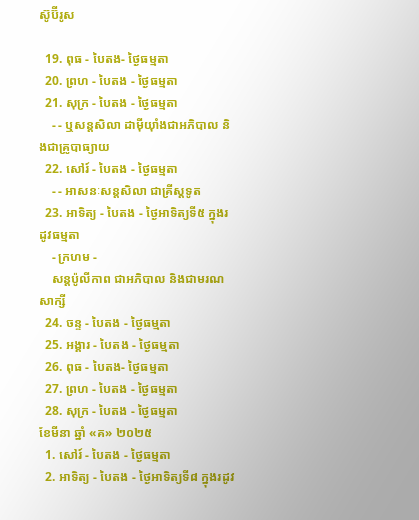ស៊ូប៊ីរូស

  19. ពុធ - បៃតង- ថ្ងៃធម្មតា
  20. ព្រហ - បៃតង - ថ្ងៃធម្មតា
  21. សុក្រ - បៃតង - ថ្ងៃធម្មតា
    - - ឬសន្ដសិលា ដាម៉ីយ៉ាំងជាអភិបាល និងជាគ្រូបាធ្យាយ
  22. សៅរ៍ - បៃតង - ថ្ងៃធម្មតា
    - - អាសនៈសន្ដសិលា ជាគ្រីស្ដទូត
  23. អាទិត្យ - បៃតង - ថ្ងៃអាទិត្យទី៥ ក្នុងរដូវធម្មតា
    - ក្រហម -
    សន្ដប៉ូលីកាព ជាអភិបាល និងជាមរណសាក្សី
  24. ចន្ទ - បៃតង - ថ្ងៃធម្មតា
  25. អង្គារ - បៃតង - ថ្ងៃធម្មតា
  26. ពុធ - បៃតង- ថ្ងៃធម្មតា
  27. ព្រហ - បៃតង - ថ្ងៃធម្មតា
  28. សុក្រ - បៃតង - ថ្ងៃធម្មតា
ខែមីនា ឆ្នាំ «គ» ២០២៥
  1. សៅរ៍ - បៃតង - ថ្ងៃធម្មតា
  2. អាទិត្យ - បៃតង - ថ្ងៃអាទិត្យទី៨ ក្នុងរដូវ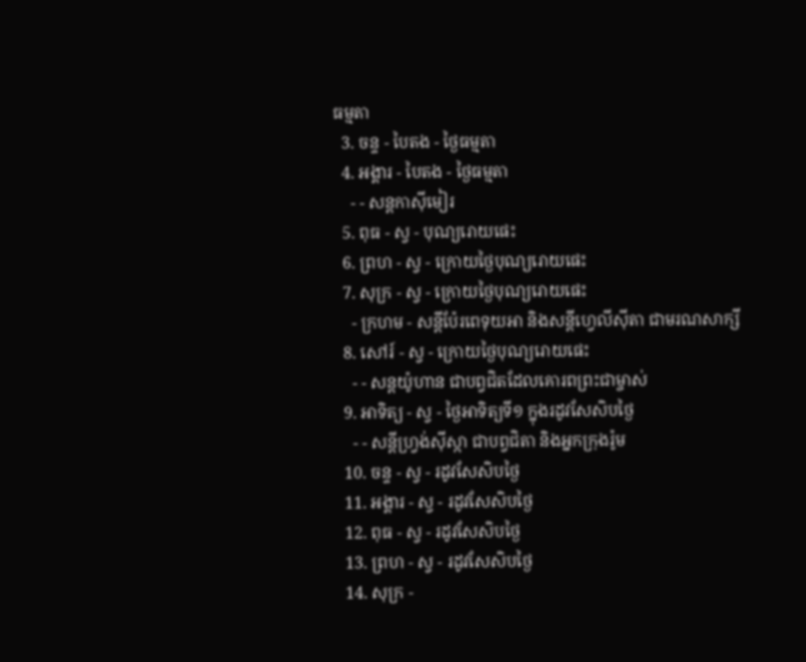ធម្មតា
  3. ចន្ទ - បៃតង - ថ្ងៃធម្មតា
  4. អង្គារ - បៃតង - ថ្ងៃធម្មតា
    - - សន្ដកាស៊ីមៀរ
  5. ពុធ - ស្វ - បុណ្យរោយផេះ
  6. ព្រហ - ស្វ - ក្រោយថ្ងៃបុណ្យរោយផេះ
  7. សុក្រ - ស្វ - ក្រោយថ្ងៃបុណ្យរោយផេះ
    - ក្រហម - សន្ដីប៉ែរពេទុយអា និងសន្ដីហ្វេលីស៊ីតា ជាមរណសាក្សី
  8. សៅរ៍ - ស្វ - ក្រោយថ្ងៃបុណ្យរោយផេះ
    - - សន្ដយ៉ូហាន ជាបព្វជិតដែលគោរពព្រះជាម្ចាស់
  9. អាទិត្យ - ស្វ - ថ្ងៃអាទិត្យទី១ ក្នុងរដូវសែសិបថ្ងៃ
    - - សន្ដីហ្វ្រង់ស៊ីស្កា ជាបព្វជិតា និងអ្នកក្រុងរ៉ូម
  10. ចន្ទ - ស្វ - រដូវសែសិបថ្ងៃ
  11. អង្គារ - ស្វ - រដូវសែសិបថ្ងៃ
  12. ពុធ - ស្វ - រដូវសែសិបថ្ងៃ
  13. ព្រហ - ស្វ - រដូវសែសិបថ្ងៃ
  14. សុក្រ -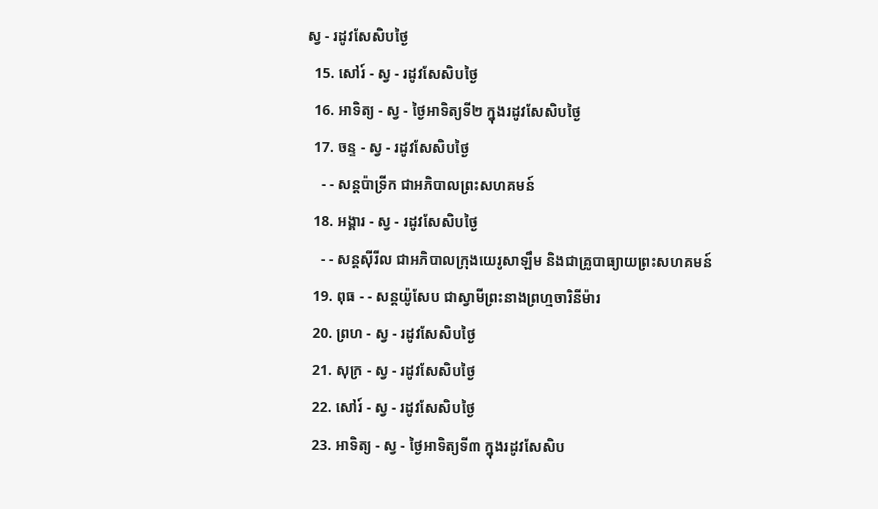ស្វ - រដូវសែសិបថ្ងៃ
  15. សៅរ៍ - ស្វ - រដូវសែសិបថ្ងៃ
  16. អាទិត្យ - ស្វ - ថ្ងៃអាទិត្យទី២ ក្នុងរដូវសែសិបថ្ងៃ
  17. ចន្ទ - ស្វ - រដូវសែសិបថ្ងៃ
    - - សន្ដប៉ាទ្រីក ជាអភិបាលព្រះសហគមន៍
  18. អង្គារ - ស្វ - រដូវសែសិបថ្ងៃ
    - - សន្ដស៊ីរីល ជាអភិបាលក្រុងយេរូសាឡឹម និងជាគ្រូបាធ្យាយព្រះសហគមន៍
  19. ពុធ - - សន្ដយ៉ូសែប ជាស្វាមីព្រះនាងព្រហ្មចារិនីម៉ារ
  20. ព្រហ - ស្វ - រដូវសែសិបថ្ងៃ
  21. សុក្រ - ស្វ - រដូវសែសិបថ្ងៃ
  22. សៅរ៍ - ស្វ - រដូវសែសិបថ្ងៃ
  23. អាទិត្យ - ស្វ - ថ្ងៃអាទិត្យទី៣ ក្នុងរដូវសែសិប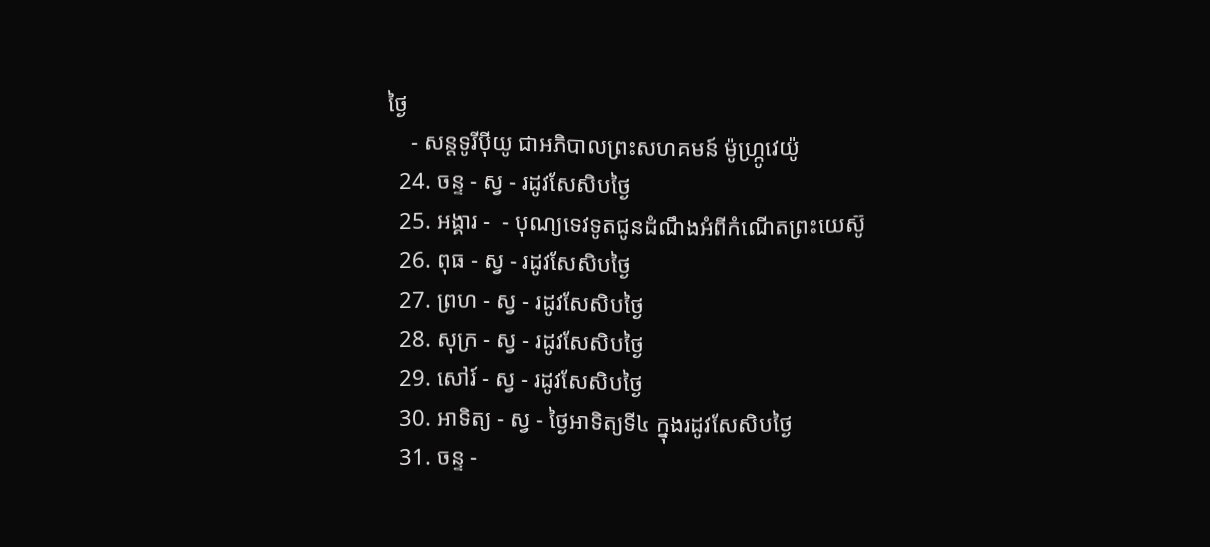ថ្ងៃ
    - សន្ដទូរីប៉ីយូ ជាអភិបាលព្រះសហគមន៍ ម៉ូហ្ក្រូវេយ៉ូ
  24. ចន្ទ - ស្វ - រដូវសែសិបថ្ងៃ
  25. អង្គារ -  - បុណ្យទេវទូតជូនដំណឹងអំពីកំណើតព្រះយេស៊ូ
  26. ពុធ - ស្វ - រដូវសែសិបថ្ងៃ
  27. ព្រហ - ស្វ - រដូវសែសិបថ្ងៃ
  28. សុក្រ - ស្វ - រដូវសែសិបថ្ងៃ
  29. សៅរ៍ - ស្វ - រដូវសែសិបថ្ងៃ
  30. អាទិត្យ - ស្វ - ថ្ងៃអាទិត្យទី៤ ក្នុងរដូវសែសិបថ្ងៃ
  31. ចន្ទ -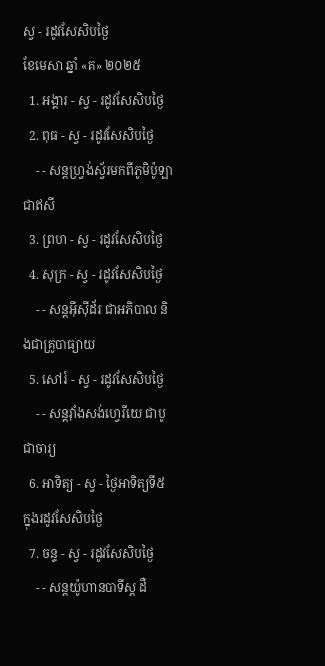ស្វ - រដូវសែសិបថ្ងៃ
ខែមេសា ឆ្នាំ «គ» ២០២៥
  1. អង្គារ - ស្វ - រដូវសែសិបថ្ងៃ
  2. ពុធ - ស្វ - រដូវសែសិបថ្ងៃ
    - - សន្ដហ្វ្រង់ស្វ័រមកពីភូមិប៉ូឡា ជាឥសី
  3. ព្រហ - ស្វ - រដូវសែសិបថ្ងៃ
  4. សុក្រ - ស្វ - រដូវសែសិបថ្ងៃ
    - - សន្ដអ៊ីស៊ីដ័រ ជាអភិបាល និងជាគ្រូបាធ្យាយ
  5. សៅរ៍ - ស្វ - រដូវសែសិបថ្ងៃ
    - - សន្ដវ៉ាំងសង់ហ្វេរីយេ ជាបូជាចារ្យ
  6. អាទិត្យ - ស្វ - ថ្ងៃអាទិត្យទី៥ ក្នុងរដូវសែសិបថ្ងៃ
  7. ចន្ទ - ស្វ - រដូវសែសិបថ្ងៃ
    - - សន្ដយ៉ូហានបាទីស្ដ ដឺ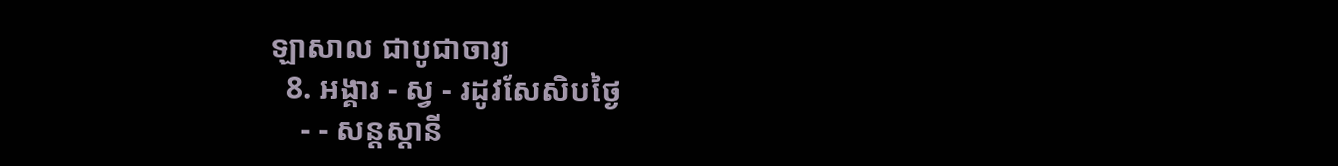ឡាសាល ជាបូជាចារ្យ
  8. អង្គារ - ស្វ - រដូវសែសិបថ្ងៃ
    - - សន្ដស្ដានី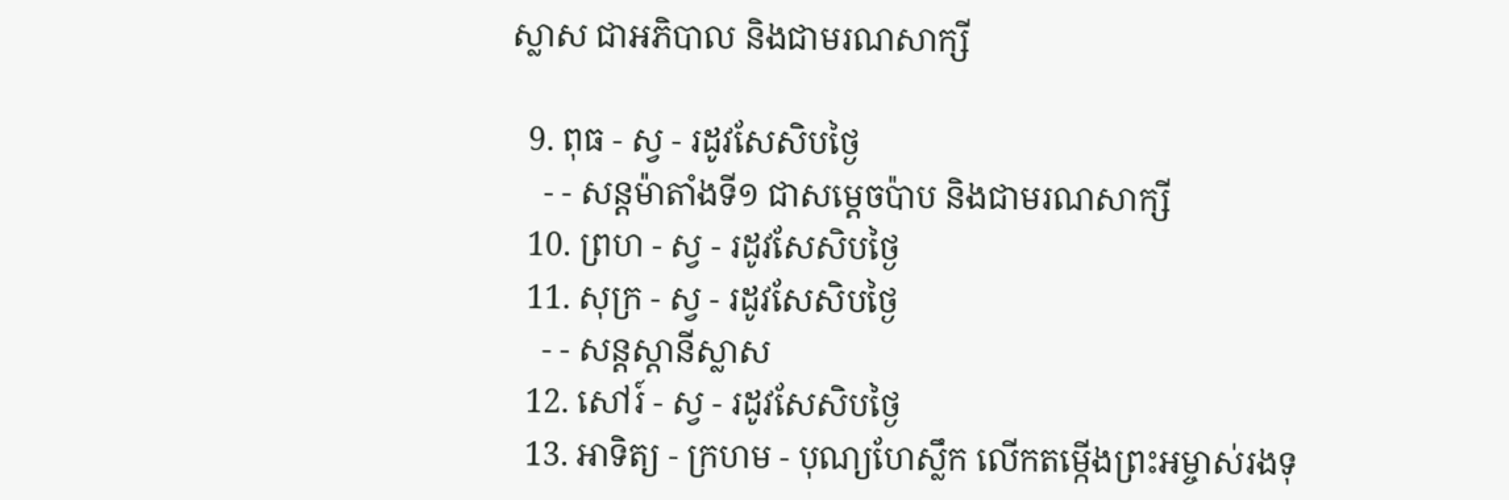ស្លាស ជាអភិបាល និងជាមរណសាក្សី

  9. ពុធ - ស្វ - រដូវសែសិបថ្ងៃ
    - - សន្ដម៉ាតាំងទី១ ជាសម្ដេចប៉ាប និងជាមរណសាក្សី
  10. ព្រហ - ស្វ - រដូវសែសិបថ្ងៃ
  11. សុក្រ - ស្វ - រដូវសែសិបថ្ងៃ
    - - សន្ដស្ដានីស្លាស
  12. សៅរ៍ - ស្វ - រដូវសែសិបថ្ងៃ
  13. អាទិត្យ - ក្រហម - បុណ្យហែស្លឹក លើកតម្កើងព្រះអម្ចាស់រងទុ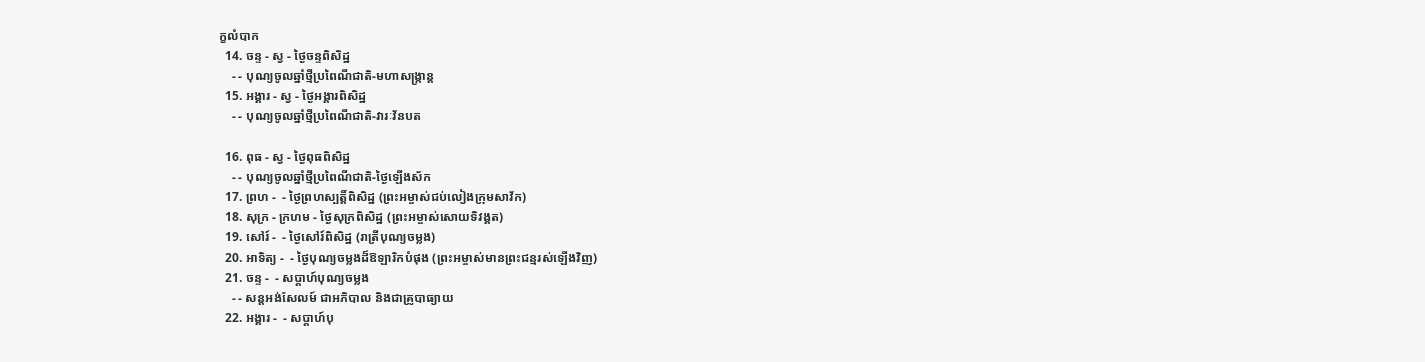ក្ខលំបាក
  14. ចន្ទ - ស្វ - ថ្ងៃចន្ទពិសិដ្ឋ
    - - បុណ្យចូលឆ្នាំថ្មីប្រពៃណីជាតិ-មហាសង្រ្កាន្ដ
  15. អង្គារ - ស្វ - ថ្ងៃអង្គារពិសិដ្ឋ
    - - បុណ្យចូលឆ្នាំថ្មីប្រពៃណីជាតិ-វារៈវ័នបត

  16. ពុធ - ស្វ - ថ្ងៃពុធពិសិដ្ឋ
    - - បុណ្យចូលឆ្នាំថ្មីប្រពៃណីជាតិ-ថ្ងៃឡើងស័ក
  17. ព្រហ -  - ថ្ងៃព្រហស្បត្ដិ៍ពិសិដ្ឋ (ព្រះអម្ចាស់ជប់លៀងក្រុមសាវ័ក)
  18. សុក្រ - ក្រហម - ថ្ងៃសុក្រពិសិដ្ឋ (ព្រះអម្ចាស់សោយទិវង្គត)
  19. សៅរ៍ -  - ថ្ងៃសៅរ៍ពិសិដ្ឋ (រាត្រីបុណ្យចម្លង)
  20. អាទិត្យ -  - ថ្ងៃបុណ្យចម្លងដ៏ឱឡារិកបំផុង (ព្រះអម្ចាស់មានព្រះជន្មរស់ឡើងវិញ)
  21. ចន្ទ -  - សប្ដាហ៍បុណ្យចម្លង
    - - សន្ដអង់សែលម៍ ជាអភិបាល និងជាគ្រូបាធ្យាយ
  22. អង្គារ -  - សប្ដាហ៍បុ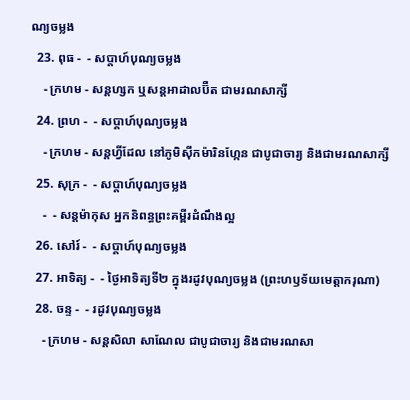ណ្យចម្លង
  23. ពុធ -  - សប្ដាហ៍បុណ្យចម្លង
    - ក្រហម - សន្ដហ្សក ឬសន្ដអាដាលប៊ឺត ជាមរណសាក្សី
  24. ព្រហ -  - សប្ដាហ៍បុណ្យចម្លង
    - ក្រហម - សន្ដហ្វីដែល នៅភូមិស៊ីកម៉ារិនហ្កែន ជាបូជាចារ្យ និងជាមរណសាក្សី
  25. សុក្រ -  - សប្ដាហ៍បុណ្យចម្លង
    -  - សន្ដម៉ាកុស អ្នកនិពន្ធព្រះគម្ពីរដំណឹងល្អ
  26. សៅរ៍ -  - សប្ដាហ៍បុណ្យចម្លង
  27. អាទិត្យ -  - ថ្ងៃអាទិត្យទី២ ក្នុងរដូវបុណ្យចម្លង (ព្រះហឫទ័យមេត្ដាករុណា)
  28. ចន្ទ -  - រដូវបុណ្យចម្លង
    - ក្រហម - សន្ដសិលា សាណែល ជាបូជាចារ្យ និងជាមរណសា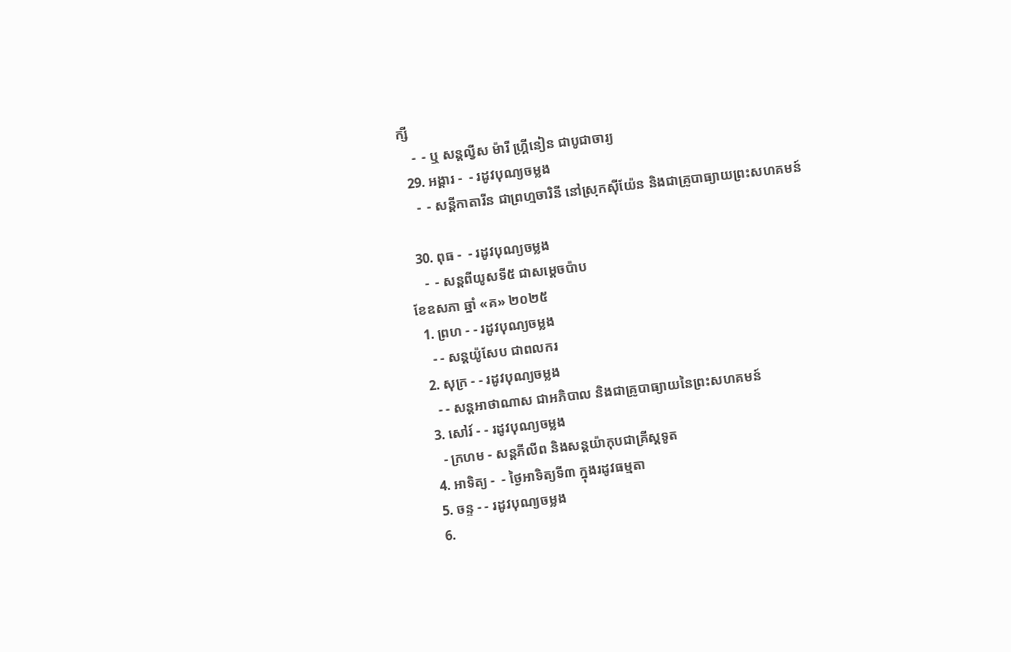ក្សី
    -  - ឬ សន្ដល្វីស ម៉ារី ហ្គ្រីនៀន ជាបូជាចារ្យ
  29. អង្គារ -  - រដូវបុណ្យចម្លង
    -  - សន្ដីកាតារីន ជាព្រហ្មចារិនី នៅស្រុកស៊ីយ៉ែន និងជាគ្រូបាធ្យាយព្រះសហគមន៍

  30. ពុធ -  - រដូវបុណ្យចម្លង
    -  - សន្ដពីយូសទី៥ ជាសម្ដេចប៉ាប
ខែឧសភា ឆ្នាំ «គ» ២០២៥
  1. ព្រហ - - រដូវបុណ្យចម្លង
    - - សន្ដយ៉ូសែប ជាពលករ
  2. សុក្រ - - រដូវបុណ្យចម្លង
    - - សន្ដអាថាណាស ជាអភិបាល និងជាគ្រូបាធ្យាយនៃព្រះសហគមន៍
  3. សៅរ៍ - - រដូវបុណ្យចម្លង
    - ក្រហម - សន្ដភីលីព និងសន្ដយ៉ាកុបជាគ្រីស្ដទូត
  4. អាទិត្យ -  - ថ្ងៃអាទិត្យទី៣ ក្នុងរដូវធម្មតា
  5. ចន្ទ - - រដូវបុណ្យចម្លង
  6.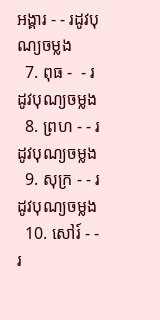អង្គារ - - រដូវបុណ្យចម្លង
  7. ពុធ -  - រដូវបុណ្យចម្លង
  8. ព្រហ - - រដូវបុណ្យចម្លង
  9. សុក្រ - - រដូវបុណ្យចម្លង
  10. សៅរ៍ - - រ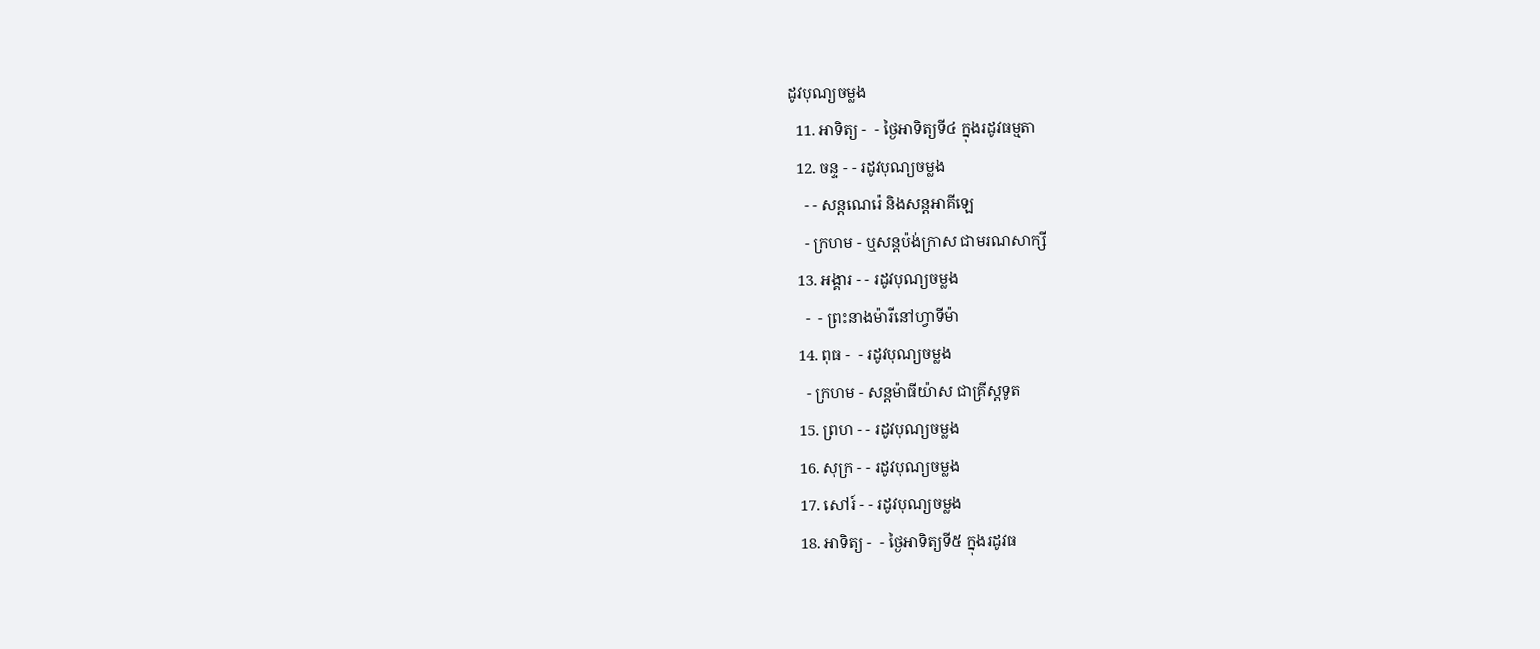ដូវបុណ្យចម្លង
  11. អាទិត្យ -  - ថ្ងៃអាទិត្យទី៤ ក្នុងរដូវធម្មតា
  12. ចន្ទ - - រដូវបុណ្យចម្លង
    - - សន្ដណេរ៉េ និងសន្ដអាគីឡេ
    - ក្រហម - ឬសន្ដប៉ង់ក្រាស ជាមរណសាក្សី
  13. អង្គារ - - រដូវបុណ្យចម្លង
    -  - ព្រះនាងម៉ារីនៅហ្វាទីម៉ា
  14. ពុធ -  - រដូវបុណ្យចម្លង
    - ក្រហម - សន្ដម៉ាធីយ៉ាស ជាគ្រីស្ដទូត
  15. ព្រហ - - រដូវបុណ្យចម្លង
  16. សុក្រ - - រដូវបុណ្យចម្លង
  17. សៅរ៍ - - រដូវបុណ្យចម្លង
  18. អាទិត្យ -  - ថ្ងៃអាទិត្យទី៥ ក្នុងរដូវធ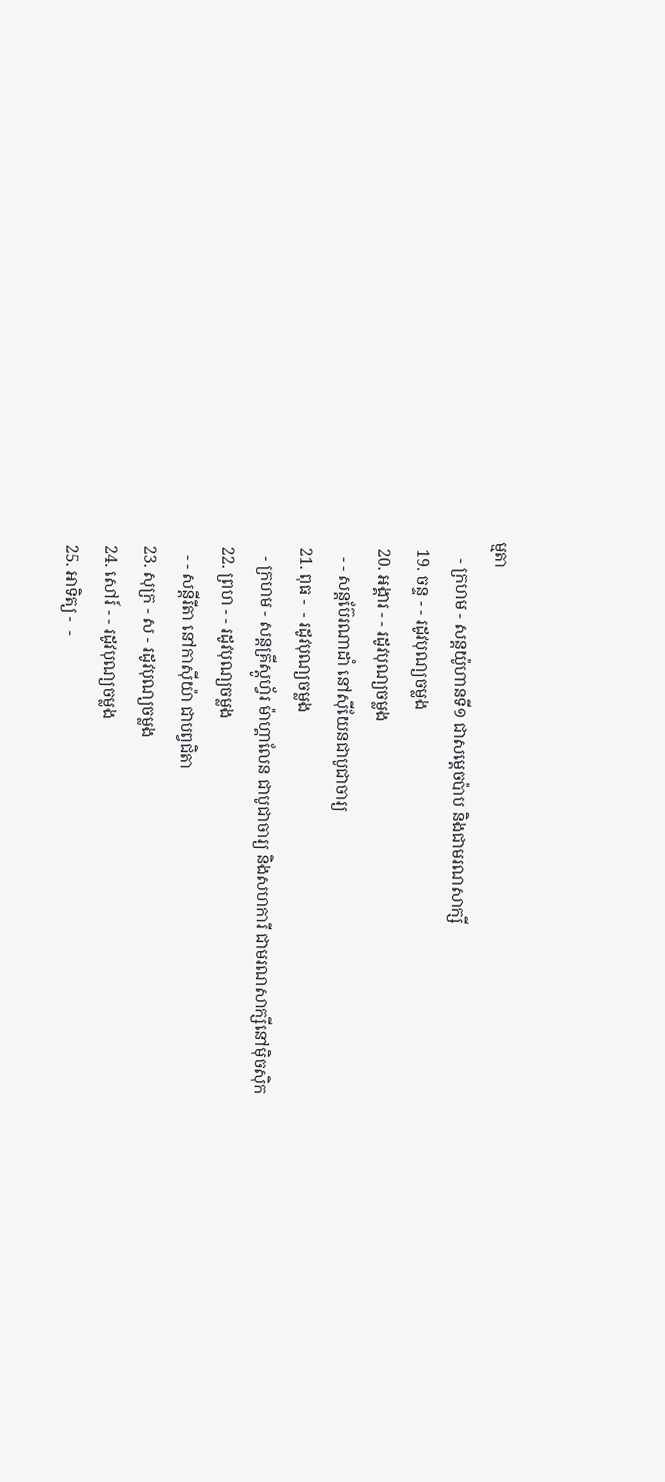ម្មតា
    - ក្រហម - សន្ដយ៉ូហានទី១ ជាសម្ដេចប៉ាប និងជាមរណសាក្សី
  19. ចន្ទ - - រដូវបុណ្យចម្លង
  20. អង្គារ - - រដូវបុណ្យចម្លង
    - - សន្ដប៊ែរណាដាំ នៅស៊ីយែនជាបូជាចារ្យ
  21. ពុធ -  - រដូវបុណ្យចម្លង
    - ក្រហម - សន្ដគ្រីស្ដូហ្វ័រ ម៉ាហ្គាលែន ជាបូជាចារ្យ និងសហការី ជាមរណសាក្សីនៅម៉ិចស៊ិក
  22. ព្រហ - - រដូវបុណ្យចម្លង
    - - សន្ដីរីតា នៅកាស៊ីយ៉ា ជាបព្វជិតា
  23. សុក្រ - ស - រដូវបុណ្យចម្លង
  24. សៅរ៍ - - រដូវបុណ្យចម្លង
  25. អាទិត្យ -  -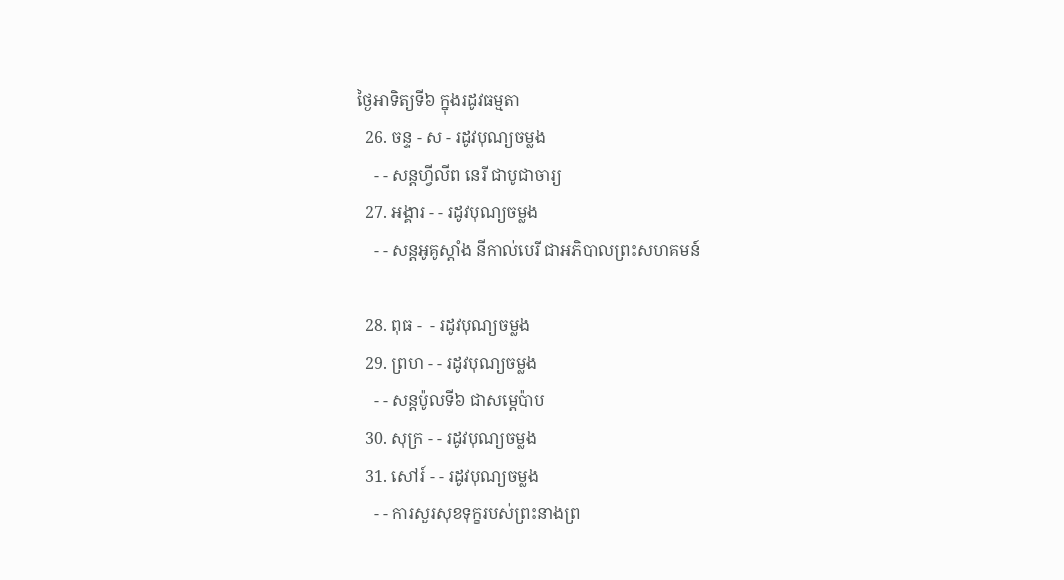ថ្ងៃអាទិត្យទី៦ ក្នុងរដូវធម្មតា
  26. ចន្ទ - ស - រដូវបុណ្យចម្លង
    - - សន្ដហ្វីលីព នេរី ជាបូជាចារ្យ
  27. អង្គារ - - រដូវបុណ្យចម្លង
    - - សន្ដអូគូស្ដាំង នីកាល់បេរី ជាអភិបាលព្រះសហគមន៍

  28. ពុធ -  - រដូវបុណ្យចម្លង
  29. ព្រហ - - រដូវបុណ្យចម្លង
    - - សន្ដប៉ូលទី៦ ជាសម្ដេប៉ាប
  30. សុក្រ - - រដូវបុណ្យចម្លង
  31. សៅរ៍ - - រដូវបុណ្យចម្លង
    - - ការសួរសុខទុក្ខរបស់ព្រះនាងព្រ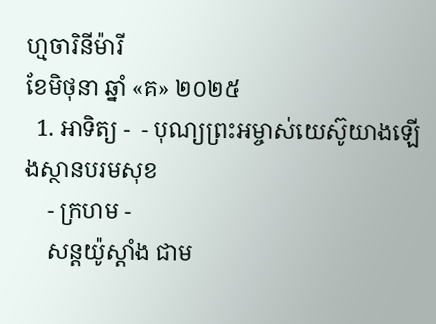ហ្មចារិនីម៉ារី
ខែមិថុនា ឆ្នាំ «គ» ២០២៥
  1. អាទិត្យ -  - បុណ្យព្រះអម្ចាស់យេស៊ូយាងឡើងស្ថានបរមសុខ
    - ក្រហម -
    សន្ដយ៉ូស្ដាំង ជាម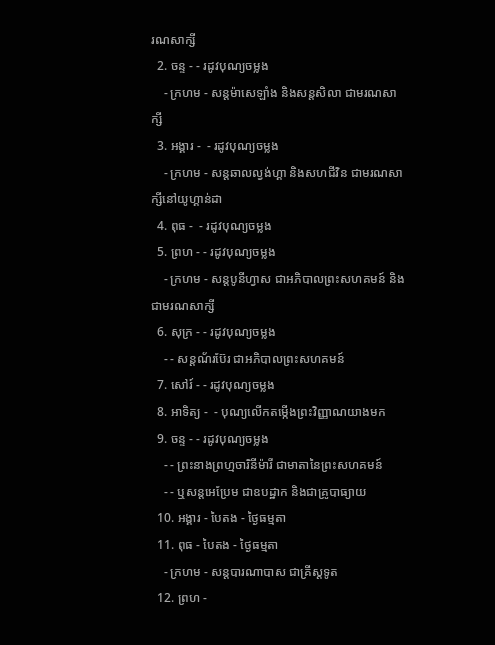រណសាក្សី
  2. ចន្ទ - - រដូវបុណ្យចម្លង
    - ក្រហម - សន្ដម៉ាសេឡាំង និងសន្ដសិលា ជាមរណសាក្សី
  3. អង្គារ -  - រដូវបុណ្យចម្លង
    - ក្រហម - សន្ដឆាលល្វង់ហ្គា និងសហជីវិន ជាមរណសាក្សីនៅយូហ្គាន់ដា
  4. ពុធ -  - រដូវបុណ្យចម្លង
  5. ព្រហ - - រដូវបុណ្យចម្លង
    - ក្រហម - សន្ដបូនីហ្វាស ជាអភិបាលព្រះសហគមន៍ និងជាមរណសាក្សី
  6. សុក្រ - - រដូវបុណ្យចម្លង
    - - សន្ដណ័រប៊ែរ ជាអភិបាលព្រះសហគមន៍
  7. សៅរ៍ - - រដូវបុណ្យចម្លង
  8. អាទិត្យ -  - បុណ្យលើកតម្កើងព្រះវិញ្ញាណយាងមក
  9. ចន្ទ - - រដូវបុណ្យចម្លង
    - - ព្រះនាងព្រហ្មចារិនីម៉ារី ជាមាតានៃព្រះសហគមន៍
    - - ឬសន្ដអេប្រែម ជាឧបដ្ឋាក និងជាគ្រូបាធ្យាយ
  10. អង្គារ - បៃតង - ថ្ងៃធម្មតា
  11. ពុធ - បៃតង - ថ្ងៃធម្មតា
    - ក្រហម - សន្ដបារណាបាស ជាគ្រីស្ដទូត
  12. ព្រហ -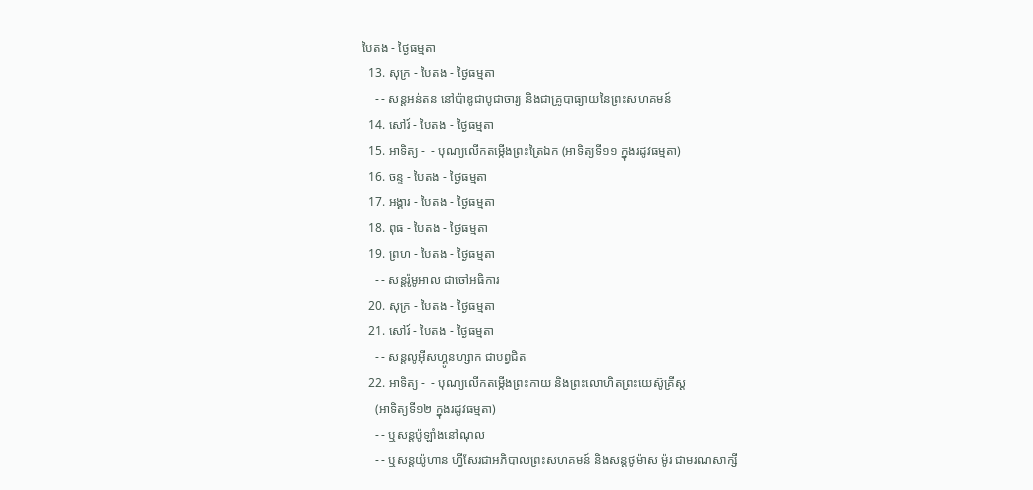បៃតង - ថ្ងៃធម្មតា
  13. សុក្រ - បៃតង - ថ្ងៃធម្មតា
    - - សន្ដអន់តន នៅប៉ាឌូជាបូជាចារ្យ និងជាគ្រូបាធ្យាយនៃព្រះសហគមន៍
  14. សៅរ៍ - បៃតង - ថ្ងៃធម្មតា
  15. អាទិត្យ -  - បុណ្យលើកតម្កើងព្រះត្រៃឯក (អាទិត្យទី១១ ក្នុងរដូវធម្មតា)
  16. ចន្ទ - បៃតង - ថ្ងៃធម្មតា
  17. អង្គារ - បៃតង - ថ្ងៃធម្មតា
  18. ពុធ - បៃតង - ថ្ងៃធម្មតា
  19. ព្រហ - បៃតង - ថ្ងៃធម្មតា
    - - សន្ដរ៉ូមូអាល ជាចៅអធិការ
  20. សុក្រ - បៃតង - ថ្ងៃធម្មតា
  21. សៅរ៍ - បៃតង - ថ្ងៃធម្មតា
    - - សន្ដលូអ៊ីសហ្គូនហ្សាក ជាបព្វជិត
  22. អាទិត្យ -  - បុណ្យលើកតម្កើងព្រះកាយ និងព្រះលោហិតព្រះយេស៊ូគ្រីស្ដ
    (អាទិត្យទី១២ ក្នុងរដូវធម្មតា)
    - - ឬសន្ដប៉ូឡាំងនៅណុល
    - - ឬសន្ដយ៉ូហាន ហ្វីសែរជាអភិបាលព្រះសហគមន៍ និងសន្ដថូម៉ាស ម៉ូរ ជាមរណសាក្សី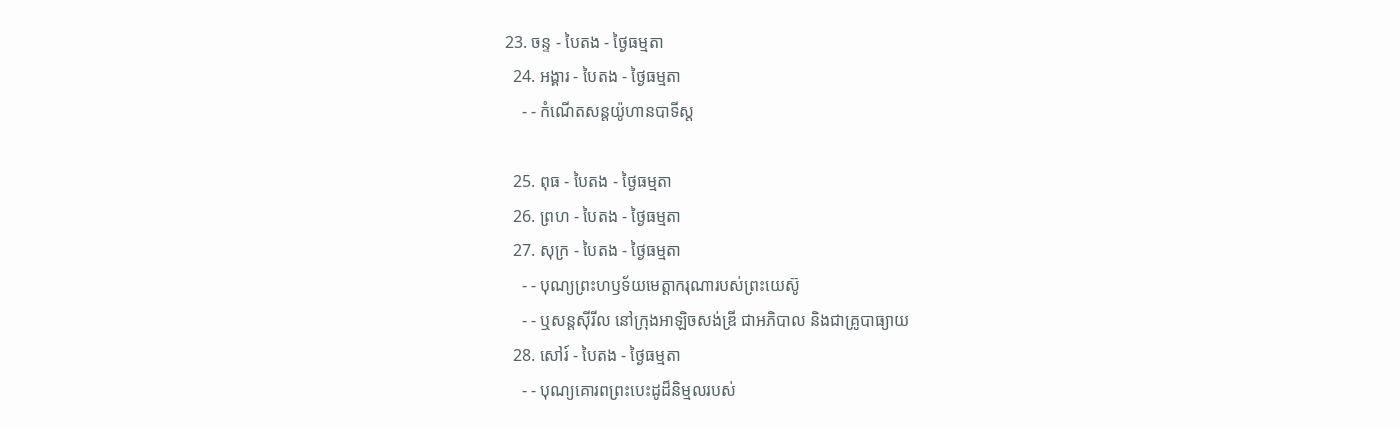23. ចន្ទ - បៃតង - ថ្ងៃធម្មតា
  24. អង្គារ - បៃតង - ថ្ងៃធម្មតា
    - - កំណើតសន្ដយ៉ូហានបាទីស្ដ

  25. ពុធ - បៃតង - ថ្ងៃធម្មតា
  26. ព្រហ - បៃតង - ថ្ងៃធម្មតា
  27. សុក្រ - បៃតង - ថ្ងៃធម្មតា
    - - បុណ្យព្រះហឫទ័យមេត្ដាករុណារបស់ព្រះយេស៊ូ
    - - ឬសន្ដស៊ីរីល នៅក្រុងអាឡិចសង់ឌ្រី ជាអភិបាល និងជាគ្រូបាធ្យាយ
  28. សៅរ៍ - បៃតង - ថ្ងៃធម្មតា
    - - បុណ្យគោរពព្រះបេះដូដ៏និម្មលរបស់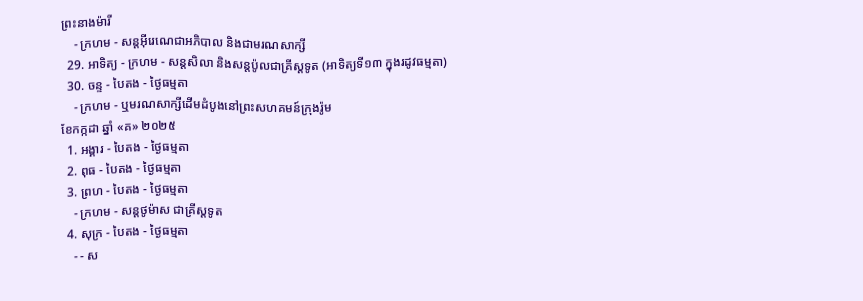ព្រះនាងម៉ារី
    - ក្រហម - សន្ដអ៊ីរេណេជាអភិបាល និងជាមរណសាក្សី
  29. អាទិត្យ - ក្រហម - សន្ដសិលា និងសន្ដប៉ូលជាគ្រីស្ដទូត (អាទិត្យទី១៣ ក្នុងរដូវធម្មតា)
  30. ចន្ទ - បៃតង - ថ្ងៃធម្មតា
    - ក្រហម - ឬមរណសាក្សីដើមដំបូងនៅព្រះសហគមន៍ក្រុងរ៉ូម
ខែកក្កដា ឆ្នាំ «គ» ២០២៥
  1. អង្គារ - បៃតង - ថ្ងៃធម្មតា
  2. ពុធ - បៃតង - ថ្ងៃធម្មតា
  3. ព្រហ - បៃតង - ថ្ងៃធម្មតា
    - ក្រហម - សន្ដថូម៉ាស ជាគ្រីស្ដទូត
  4. សុក្រ - បៃតង - ថ្ងៃធម្មតា
    - - ស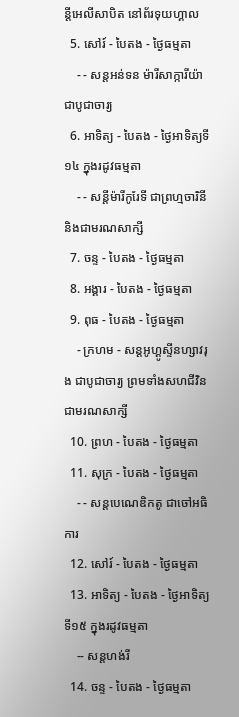ន្ដីអេលីសាបិត នៅព័រទុយហ្គាល
  5. សៅរ៍ - បៃតង - ថ្ងៃធម្មតា
    - - សន្ដអន់ទន ម៉ារីសាក្ការីយ៉ា ជាបូជាចារ្យ
  6. អាទិត្យ - បៃតង - ថ្ងៃអាទិត្យទី១៤ ក្នុងរដូវធម្មតា
    - - សន្ដីម៉ារីកូរែទី ជាព្រហ្មចារិនី និងជាមរណសាក្សី
  7. ចន្ទ - បៃតង - ថ្ងៃធម្មតា
  8. អង្គារ - បៃតង - ថ្ងៃធម្មតា
  9. ពុធ - បៃតង - ថ្ងៃធម្មតា
    - ក្រហម - សន្ដអូហ្គូស្ទីនហ្សាវរុង ជាបូជាចារ្យ ព្រមទាំងសហជីវិនជាមរណសាក្សី
  10. ព្រហ - បៃតង - ថ្ងៃធម្មតា
  11. សុក្រ - បៃតង - ថ្ងៃធម្មតា
    - - សន្ដបេណេឌិកតូ ជាចៅអធិការ
  12. សៅរ៍ - បៃតង - ថ្ងៃធម្មតា
  13. អាទិត្យ - បៃតង - ថ្ងៃអាទិត្យទី១៥ ក្នុងរដូវធម្មតា
    -- សន្ដហង់រី
  14. ចន្ទ - បៃតង - ថ្ងៃធម្មតា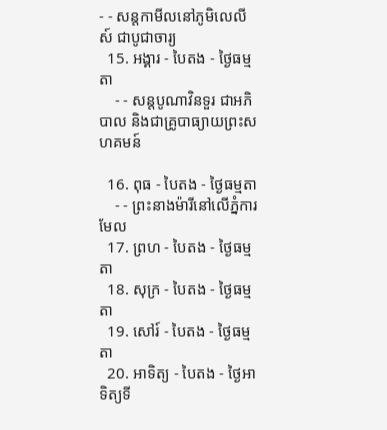- - សន្ដកាមីលនៅភូមិលេលីស៍ ជាបូជាចារ្យ
  15. អង្គារ - បៃតង - ថ្ងៃធម្មតា
    - - សន្ដបូណាវិនទួរ ជាអភិបាល និងជាគ្រូបាធ្យាយព្រះសហគមន៍

  16. ពុធ - បៃតង - ថ្ងៃធម្មតា
    - - ព្រះនាងម៉ារីនៅលើភ្នំការមែល
  17. ព្រហ - បៃតង - ថ្ងៃធម្មតា
  18. សុក្រ - បៃតង - ថ្ងៃធម្មតា
  19. សៅរ៍ - បៃតង - ថ្ងៃធម្មតា
  20. អាទិត្យ - បៃតង - ថ្ងៃអាទិត្យទី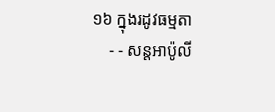១៦ ក្នុងរដូវធម្មតា
    - - សន្ដអាប៉ូលី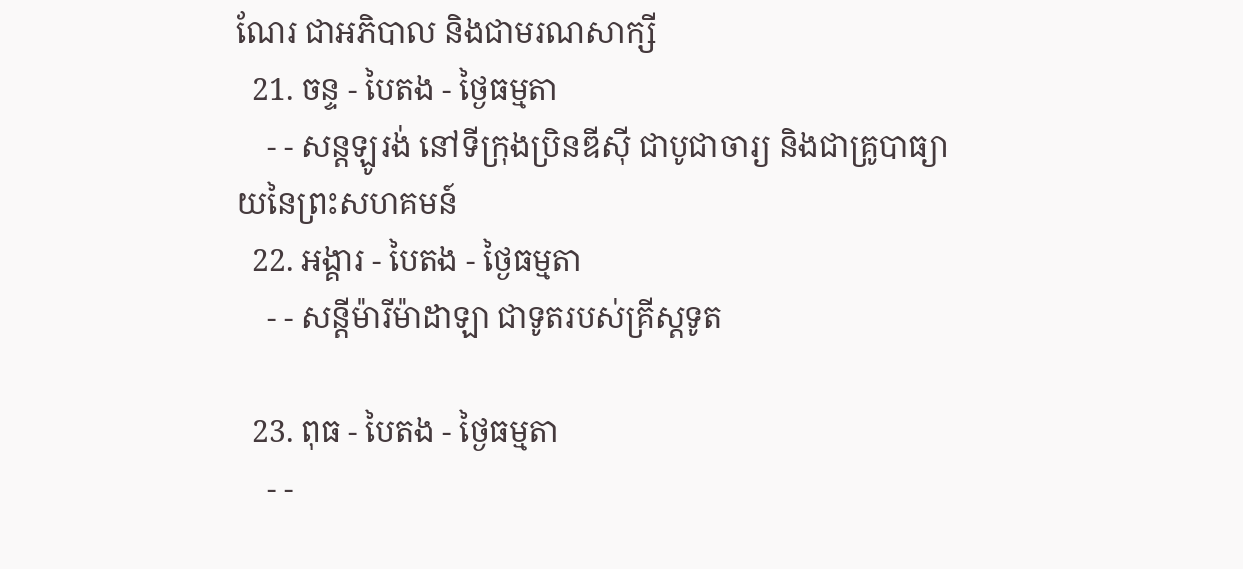ណែរ ជាអភិបាល និងជាមរណសាក្សី
  21. ចន្ទ - បៃតង - ថ្ងៃធម្មតា
    - - សន្ដឡូរង់ នៅទីក្រុងប្រិនឌីស៊ី ជាបូជាចារ្យ និងជាគ្រូបាធ្យាយនៃព្រះសហគមន៍
  22. អង្គារ - បៃតង - ថ្ងៃធម្មតា
    - - សន្ដីម៉ារីម៉ាដាឡា ជាទូតរបស់គ្រីស្ដទូត

  23. ពុធ - បៃតង - ថ្ងៃធម្មតា
    - -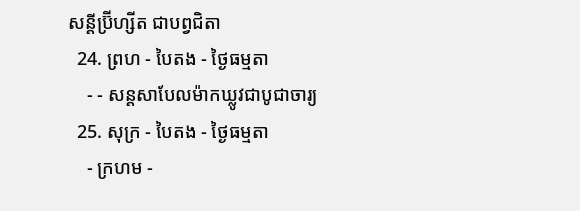សន្ដីប្រ៊ីហ្សីត ជាបព្វជិតា
  24. ព្រហ - បៃតង - ថ្ងៃធម្មតា
    - - សន្ដសាបែលម៉ាកឃ្លូវជាបូជាចារ្យ
  25. សុក្រ - បៃតង - ថ្ងៃធម្មតា
    - ក្រហម -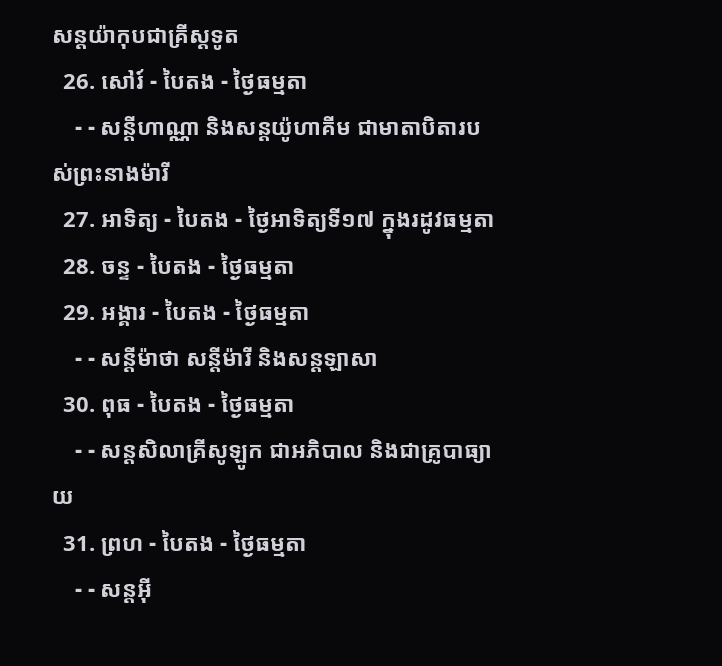សន្ដយ៉ាកុបជាគ្រីស្ដទូត
  26. សៅរ៍ - បៃតង - ថ្ងៃធម្មតា
    - - សន្ដីហាណ្ណា និងសន្ដយ៉ូហាគីម ជាមាតាបិតារបស់ព្រះនាងម៉ារី
  27. អាទិត្យ - បៃតង - ថ្ងៃអាទិត្យទី១៧ ក្នុងរដូវធម្មតា
  28. ចន្ទ - បៃតង - ថ្ងៃធម្មតា
  29. អង្គារ - បៃតង - ថ្ងៃធម្មតា
    - - សន្ដីម៉ាថា សន្ដីម៉ារី និងសន្ដឡាសា
  30. ពុធ - បៃតង - ថ្ងៃធម្មតា
    - - សន្ដសិលាគ្រីសូឡូក ជាអភិបាល និងជាគ្រូបាធ្យាយ
  31. ព្រហ - បៃតង - ថ្ងៃធម្មតា
    - - សន្ដអ៊ី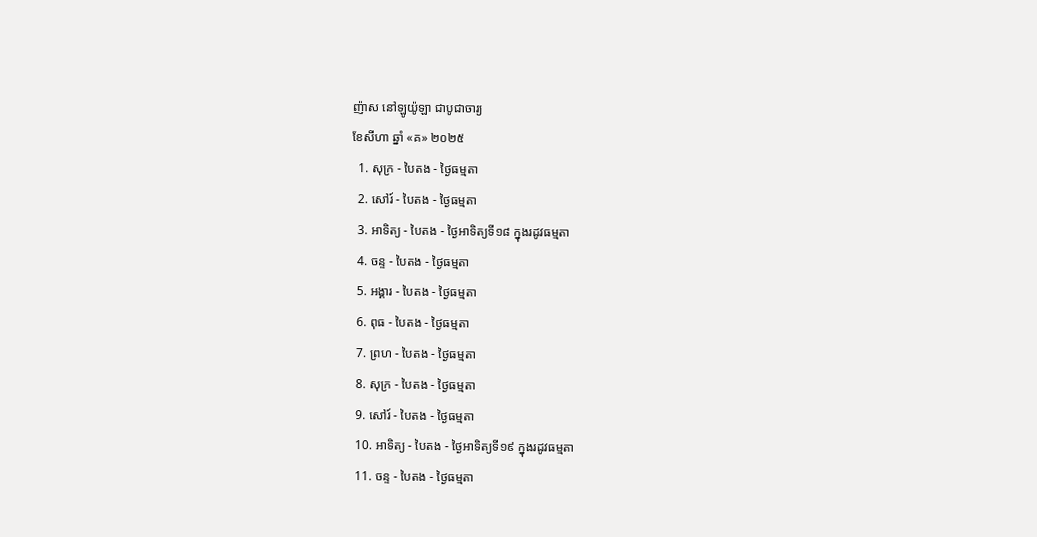ញ៉ាស នៅឡូយ៉ូឡា ជាបូជាចារ្យ
ខែសីហា ឆ្នាំ «គ» ២០២៥
  1. សុក្រ - បៃតង - ថ្ងៃធម្មតា
  2. សៅរ៍ - បៃតង - ថ្ងៃធម្មតា
  3. អាទិត្យ - បៃតង - ថ្ងៃអាទិត្យទី១៨ ក្នុងរដូវធម្មតា
  4. ចន្ទ - បៃតង - ថ្ងៃធម្មតា
  5. អង្គារ - បៃតង - ថ្ងៃធម្មតា
  6. ពុធ - បៃតង - ថ្ងៃធម្មតា
  7. ព្រហ - បៃតង - ថ្ងៃធម្មតា
  8. សុក្រ - បៃតង - ថ្ងៃធម្មតា
  9. សៅរ៍ - បៃតង - ថ្ងៃធម្មតា
  10. អាទិត្យ - បៃតង - ថ្ងៃអាទិត្យទី១៩ ក្នុងរដូវធម្មតា
  11. ចន្ទ - បៃតង - ថ្ងៃធម្មតា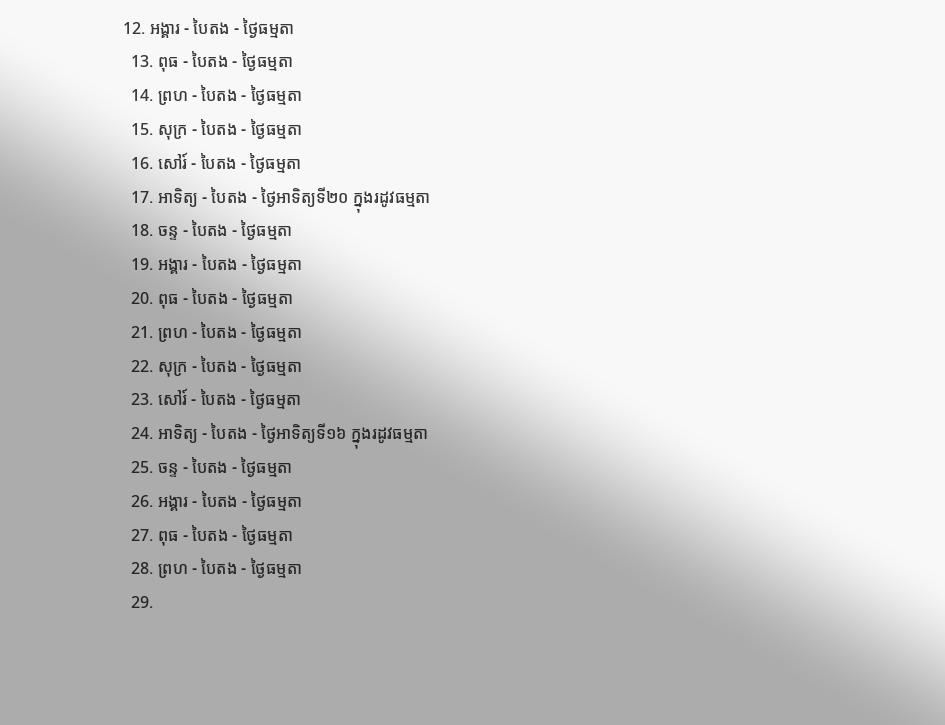12. អង្គារ - បៃតង - ថ្ងៃធម្មតា
  13. ពុធ - បៃតង - ថ្ងៃធម្មតា
  14. ព្រហ - បៃតង - ថ្ងៃធម្មតា
  15. សុក្រ - បៃតង - ថ្ងៃធម្មតា
  16. សៅរ៍ - បៃតង - ថ្ងៃធម្មតា
  17. អាទិត្យ - បៃតង - ថ្ងៃអាទិត្យទី២០ ក្នុងរដូវធម្មតា
  18. ចន្ទ - បៃតង - ថ្ងៃធម្មតា
  19. អង្គារ - បៃតង - ថ្ងៃធម្មតា
  20. ពុធ - បៃតង - ថ្ងៃធម្មតា
  21. ព្រហ - បៃតង - ថ្ងៃធម្មតា
  22. សុក្រ - បៃតង - ថ្ងៃធម្មតា
  23. សៅរ៍ - បៃតង - ថ្ងៃធម្មតា
  24. អាទិត្យ - បៃតង - ថ្ងៃអាទិត្យទី១៦ ក្នុងរដូវធម្មតា
  25. ចន្ទ - បៃតង - ថ្ងៃធម្មតា
  26. អង្គារ - បៃតង - ថ្ងៃធម្មតា
  27. ពុធ - បៃតង - ថ្ងៃធម្មតា
  28. ព្រហ - បៃតង - ថ្ងៃធម្មតា
  29.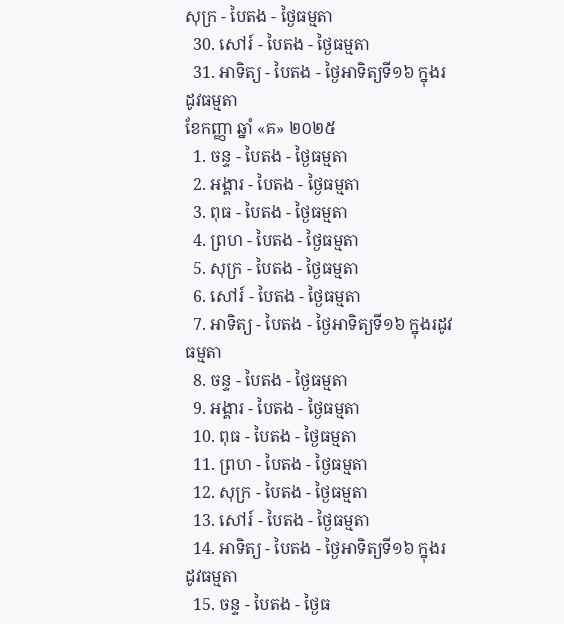សុក្រ - បៃតង - ថ្ងៃធម្មតា
  30. សៅរ៍ - បៃតង - ថ្ងៃធម្មតា
  31. អាទិត្យ - បៃតង - ថ្ងៃអាទិត្យទី១៦ ក្នុងរដូវធម្មតា
ខែកញ្ញា ឆ្នាំ «គ» ២០២៥
  1. ចន្ទ - បៃតង - ថ្ងៃធម្មតា
  2. អង្គារ - បៃតង - ថ្ងៃធម្មតា
  3. ពុធ - បៃតង - ថ្ងៃធម្មតា
  4. ព្រហ - បៃតង - ថ្ងៃធម្មតា
  5. សុក្រ - បៃតង - ថ្ងៃធម្មតា
  6. សៅរ៍ - បៃតង - ថ្ងៃធម្មតា
  7. អាទិត្យ - បៃតង - ថ្ងៃអាទិត្យទី១៦ ក្នុងរដូវធម្មតា
  8. ចន្ទ - បៃតង - ថ្ងៃធម្មតា
  9. អង្គារ - បៃតង - ថ្ងៃធម្មតា
  10. ពុធ - បៃតង - ថ្ងៃធម្មតា
  11. ព្រហ - បៃតង - ថ្ងៃធម្មតា
  12. សុក្រ - បៃតង - ថ្ងៃធម្មតា
  13. សៅរ៍ - បៃតង - ថ្ងៃធម្មតា
  14. អាទិត្យ - បៃតង - ថ្ងៃអាទិត្យទី១៦ ក្នុងរដូវធម្មតា
  15. ចន្ទ - បៃតង - ថ្ងៃធ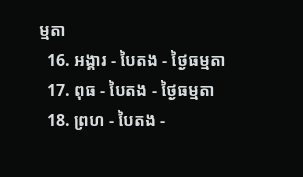ម្មតា
  16. អង្គារ - បៃតង - ថ្ងៃធម្មតា
  17. ពុធ - បៃតង - ថ្ងៃធម្មតា
  18. ព្រហ - បៃតង -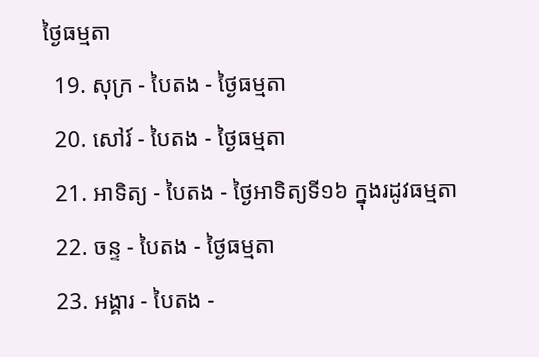ថ្ងៃធម្មតា
  19. សុក្រ - បៃតង - ថ្ងៃធម្មតា
  20. សៅរ៍ - បៃតង - ថ្ងៃធម្មតា
  21. អាទិត្យ - បៃតង - ថ្ងៃអាទិត្យទី១៦ ក្នុងរដូវធម្មតា
  22. ចន្ទ - បៃតង - ថ្ងៃធម្មតា
  23. អង្គារ - បៃតង -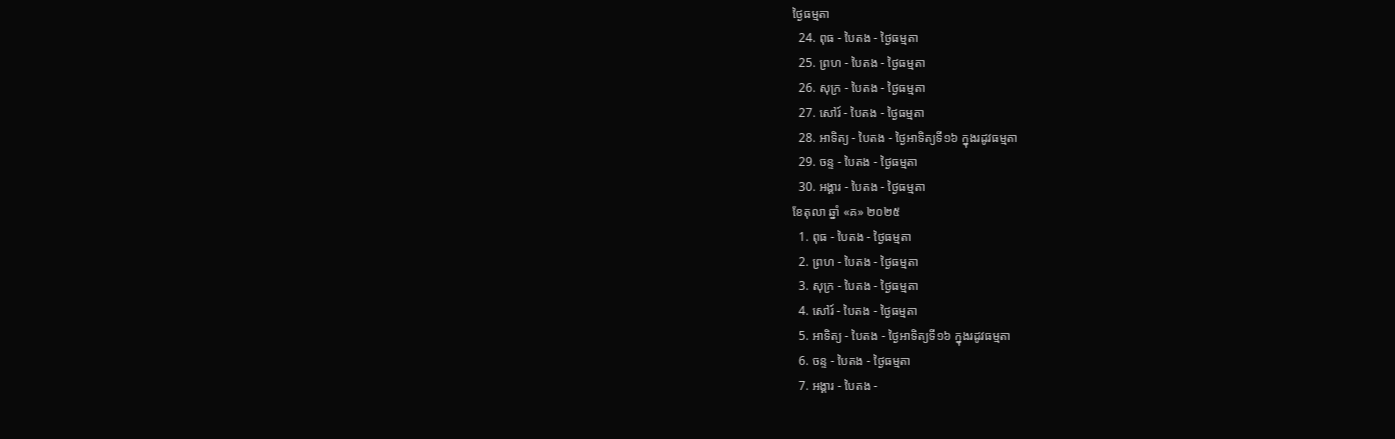ថ្ងៃធម្មតា
  24. ពុធ - បៃតង - ថ្ងៃធម្មតា
  25. ព្រហ - បៃតង - ថ្ងៃធម្មតា
  26. សុក្រ - បៃតង - ថ្ងៃធម្មតា
  27. សៅរ៍ - បៃតង - ថ្ងៃធម្មតា
  28. អាទិត្យ - បៃតង - ថ្ងៃអាទិត្យទី១៦ ក្នុងរដូវធម្មតា
  29. ចន្ទ - បៃតង - ថ្ងៃធម្មតា
  30. អង្គារ - បៃតង - ថ្ងៃធម្មតា
ខែតុលា ឆ្នាំ «គ» ២០២៥
  1. ពុធ - បៃតង - ថ្ងៃធម្មតា
  2. ព្រហ - បៃតង - ថ្ងៃធម្មតា
  3. សុក្រ - បៃតង - ថ្ងៃធម្មតា
  4. សៅរ៍ - បៃតង - ថ្ងៃធម្មតា
  5. អាទិត្យ - បៃតង - ថ្ងៃអាទិត្យទី១៦ ក្នុងរដូវធម្មតា
  6. ចន្ទ - បៃតង - ថ្ងៃធម្មតា
  7. អង្គារ - បៃតង -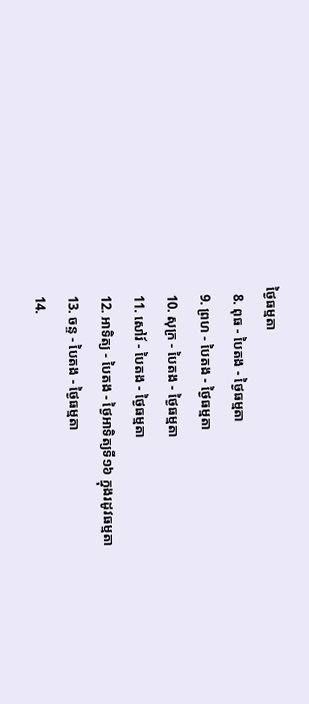ថ្ងៃធម្មតា
  8. ពុធ - បៃតង - ថ្ងៃធម្មតា
  9. ព្រហ - បៃតង - ថ្ងៃធម្មតា
  10. សុក្រ - បៃតង - ថ្ងៃធម្មតា
  11. សៅរ៍ - បៃតង - ថ្ងៃធម្មតា
  12. អាទិត្យ - បៃតង - ថ្ងៃអាទិត្យទី១៦ ក្នុងរដូវធម្មតា
  13. ចន្ទ - បៃតង - ថ្ងៃធម្មតា
  14.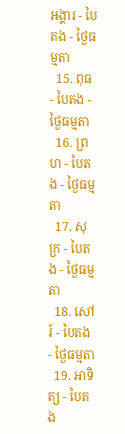អង្គារ - បៃតង - ថ្ងៃធម្មតា
  15. ពុធ - បៃតង - ថ្ងៃធម្មតា
  16. ព្រហ - បៃតង - ថ្ងៃធម្មតា
  17. សុក្រ - បៃតង - ថ្ងៃធម្មតា
  18. សៅរ៍ - បៃតង - ថ្ងៃធម្មតា
  19. អាទិត្យ - បៃតង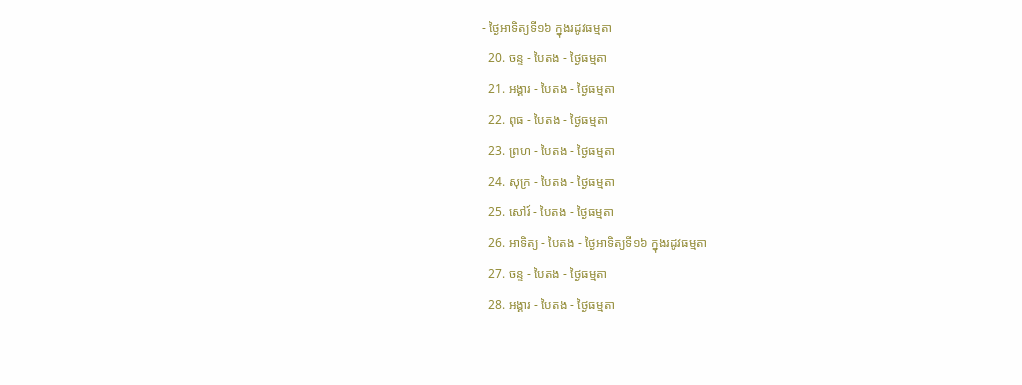- ថ្ងៃអាទិត្យទី១៦ ក្នុងរដូវធម្មតា
  20. ចន្ទ - បៃតង - ថ្ងៃធម្មតា
  21. អង្គារ - បៃតង - ថ្ងៃធម្មតា
  22. ពុធ - បៃតង - ថ្ងៃធម្មតា
  23. ព្រហ - បៃតង - ថ្ងៃធម្មតា
  24. សុក្រ - បៃតង - ថ្ងៃធម្មតា
  25. សៅរ៍ - បៃតង - ថ្ងៃធម្មតា
  26. អាទិត្យ - បៃតង - ថ្ងៃអាទិត្យទី១៦ ក្នុងរដូវធម្មតា
  27. ចន្ទ - បៃតង - ថ្ងៃធម្មតា
  28. អង្គារ - បៃតង - ថ្ងៃធម្មតា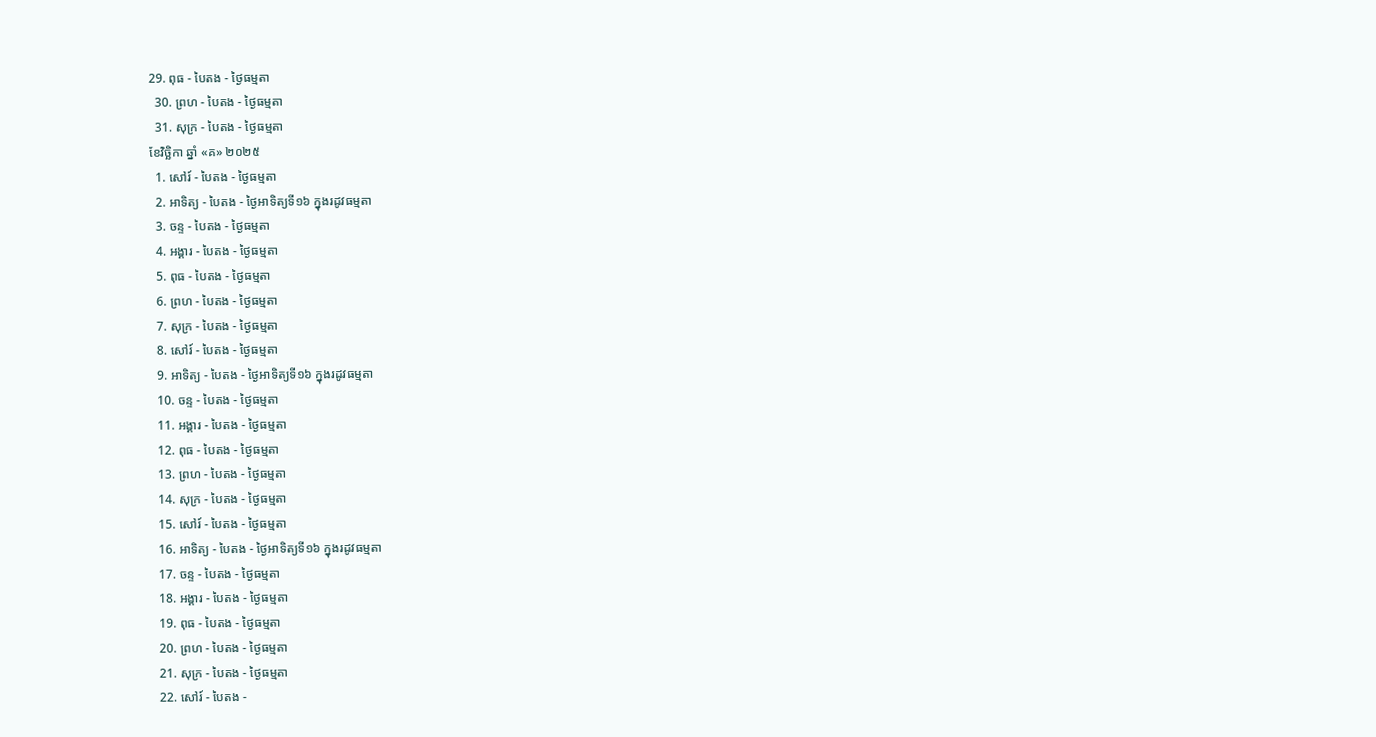29. ពុធ - បៃតង - ថ្ងៃធម្មតា
  30. ព្រហ - បៃតង - ថ្ងៃធម្មតា
  31. សុក្រ - បៃតង - ថ្ងៃធម្មតា
ខែវិច្ឆិកា ឆ្នាំ «គ» ២០២៥
  1. សៅរ៍ - បៃតង - ថ្ងៃធម្មតា
  2. អាទិត្យ - បៃតង - ថ្ងៃអាទិត្យទី១៦ ក្នុងរដូវធម្មតា
  3. ចន្ទ - បៃតង - ថ្ងៃធម្មតា
  4. អង្គារ - បៃតង - ថ្ងៃធម្មតា
  5. ពុធ - បៃតង - ថ្ងៃធម្មតា
  6. ព្រហ - បៃតង - ថ្ងៃធម្មតា
  7. សុក្រ - បៃតង - ថ្ងៃធម្មតា
  8. សៅរ៍ - បៃតង - ថ្ងៃធម្មតា
  9. អាទិត្យ - បៃតង - ថ្ងៃអាទិត្យទី១៦ ក្នុងរដូវធម្មតា
  10. ចន្ទ - បៃតង - ថ្ងៃធម្មតា
  11. អង្គារ - បៃតង - ថ្ងៃធម្មតា
  12. ពុធ - បៃតង - ថ្ងៃធម្មតា
  13. ព្រហ - បៃតង - ថ្ងៃធម្មតា
  14. សុក្រ - បៃតង - ថ្ងៃធម្មតា
  15. សៅរ៍ - បៃតង - ថ្ងៃធម្មតា
  16. អាទិត្យ - បៃតង - ថ្ងៃអាទិត្យទី១៦ ក្នុងរដូវធម្មតា
  17. ចន្ទ - បៃតង - ថ្ងៃធម្មតា
  18. អង្គារ - បៃតង - ថ្ងៃធម្មតា
  19. ពុធ - បៃតង - ថ្ងៃធម្មតា
  20. ព្រហ - បៃតង - ថ្ងៃធម្មតា
  21. សុក្រ - បៃតង - ថ្ងៃធម្មតា
  22. សៅរ៍ - បៃតង -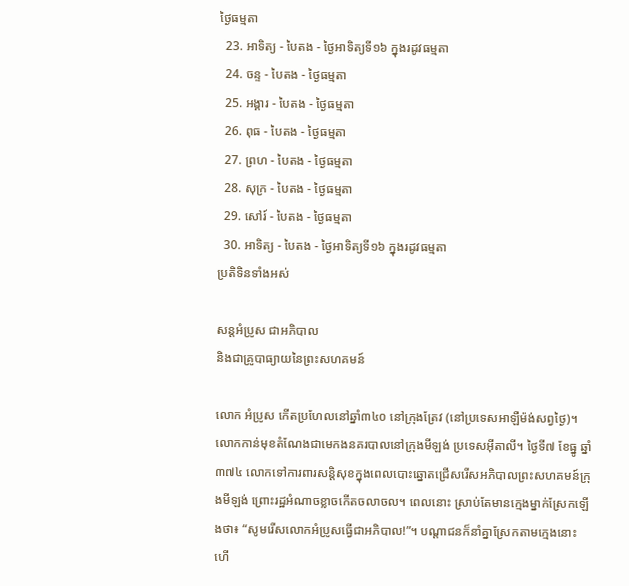ថ្ងៃធម្មតា
  23. អាទិត្យ - បៃតង - ថ្ងៃអាទិត្យទី១៦ ក្នុងរដូវធម្មតា
  24. ចន្ទ - បៃតង - ថ្ងៃធម្មតា
  25. អង្គារ - បៃតង - ថ្ងៃធម្មតា
  26. ពុធ - បៃតង - ថ្ងៃធម្មតា
  27. ព្រហ - បៃតង - ថ្ងៃធម្មតា
  28. សុក្រ - បៃតង - ថ្ងៃធម្មតា
  29. សៅរ៍ - បៃតង - ថ្ងៃធម្មតា
  30. អាទិត្យ - បៃតង - ថ្ងៃអាទិត្យទី១៦ ក្នុងរដូវធម្មតា
ប្រតិទិនទាំងអស់

សន្តអំប្រូស ជាអភិបាល
និងជាគ្រូបាធ្យាយនៃព្រះសហគមន៍

លោក អំប្រូស កើតប្រហែលនៅឆ្នាំ៣៤០ នៅក្រុងត្រែវ (នៅប្រទេសអាឡឺម៉ង់សព្វថ្ងៃ)។ លោកកាន់មុខតំណែងជាមេកងនគរបាលនៅក្រុងមីឡង់ ប្រទេសអ៊ីតាលី។ ថ្ងៃទី៧ ខែធ្នូ ឆ្នាំ៣៧៤ លោកទៅការពារសន្តិសុខក្នុងពេលបោះឆ្នោតជ្រើសរើសអភិបាលព្រះសហគមន៍ក្រុងមីឡង់ ព្រោះរដ្ឋអំណាចខ្លាចកើតចលាចល។ ពេលនោះ ស្រាប់តែមានក្មេងម្នាក់ស្រែកឡើងថា៖ “សូមរើសលោកអំប្រូសធ្វើជាអភិបាល!”។ បណ្តាជនក៏នាំគ្នាស្រែកតាមក្មេងនោះ ហើ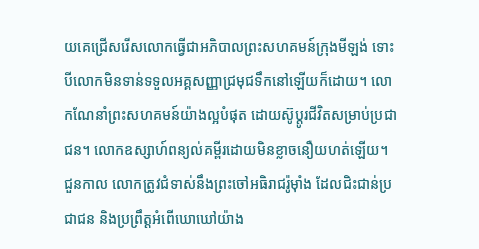យគេជ្រើសរើសលោកធ្វើជាអភិបាលព្រះសហគមន៍ក្រុងមីឡង់ ទោះបីលោកមិនទាន់ទទួលអគ្គសញ្ញាជ្រមុជទឹកនៅឡើយក៏ដោយ។ លោកណែនាំព្រះសហគមន៍យ៉ាងល្អបំផុត ដោយស៊ូប្តូរជីវិតសម្រាប់ប្រជាជន។ លោកឧស្សាហ៍ពន្យល់គម្ពីរដោយមិនខ្លាចនឿយហត់ឡើយ។ ជួនកាល លោកត្រូវជំទាស់នឹងព្រះចៅអធិរាជរ៉ូម៉ាំង ដែលជិះជាន់ប្រជាជន និងប្រព្រឹត្តអំពើឃោឃៅយ៉ាង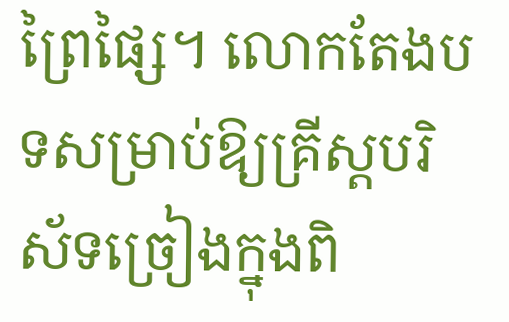ព្រៃផ្សៃ។ លោកតែងបទសម្រាប់ឱ្យគ្រីស្តបរិស័ទច្រៀងក្នុងពិ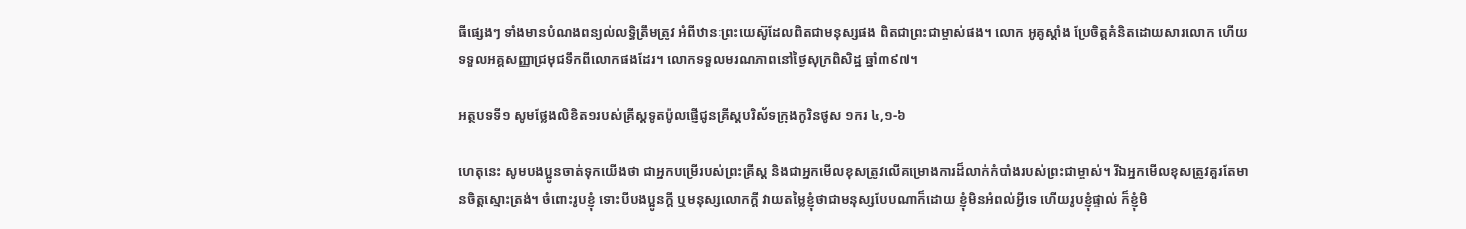ធីផ្សេងៗ ទាំងមានបំណងពន្យល់លទ្ធិត្រឹមត្រូវ អំពីឋានៈព្រះយេស៊ូដែលពិតជាមនុស្សផង ពិតជាព្រះជាម្ចាស់ផង។ លោក អូគូស្តាំង ប្រែចិត្តគំនិតដោយសារលោក ហើយទទួលអគ្គសញ្ញាជ្រមុជទឹកពីលោកផងដែរ។ លោកទទួលមរណភាពនៅថ្ងៃសុក្រពិសិដ្ឋ ឆ្នាំ៣៩៧។

អត្ថបទទី១ សូមថ្លែងលិខិត១របស់គ្រីស្ដទូតប៉ូលផ្ញើជូនគ្រីស្ដបរិស័ទក្រុងកូរិនថូស ១ករ ៤,១-៦

ហេតុនេះ សូមបង‌ប្អូនចាត់ទុកយើងថា ជាអ្នកបម្រើរបស់ព្រះ‌គ្រីស្ត និងជាអ្នកមើលខុសត្រូវលើគម្រោង‌ការដ៏លាក់កំបាំងរបស់ព្រះ‌ជាម្ចាស់។ រីឯអ្នកមើលខុសត្រូវគួរតែមានចិត្តស្មោះ‌ត្រង់។ ចំពោះរូបខ្ញុំ ទោះបីបង‌ប្អូនក្តី ឬមនុស្សលោកក្តី វាយតម្លៃខ្ញុំថាជាមនុស្សបែបណាក៏ដោយ ខ្ញុំមិនអំពល់អ្វីទេ ហើយរូបខ្ញុំផ្ទាល់ ក៏ខ្ញុំមិ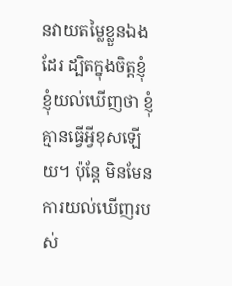នវាយតម្លៃខ្លួនឯងដែរ ដ្បិតក្នុងចិត្តខ្ញុំ ខ្ញុំយល់ឃើញថា ខ្ញុំគ្មានធ្វើអ្វីខុសឡើយ។ ប៉ុន្តែ មិនមែនការយល់ឃើញរបស់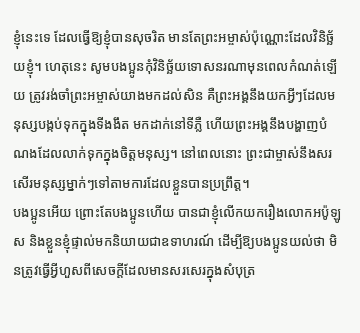ខ្ញុំនេះទេ ដែលធ្វើឱ្យខ្ញុំបានសុចរិត មានតែព្រះ‌អម្ចាស់ប៉ុណ្ណោះដែលវិនិច្ឆ័យខ្ញុំ។ ហេតុនេះ សូមបង‌ប្អូនកុំវិនិច្ឆ័យទោសនរណាមុនពេលកំណត់ឡើយ ត្រូវរង់‌ចាំព្រះ‌អម្ចាស់យាងមកដល់សិន គឺព្រះ‌អង្គនឹងយកអ្វីៗដែលមនុស្សបង្កប់ទុកក្នុងទី‌ងងឹត មកដាក់នៅទីភ្លឺ ហើយព្រះ‌អង្គនឹងបង្ហាញបំណងដែលលាក់ទុកក្នុងចិត្តមនុស្ស។ នៅពេលនោះ ព្រះ‌ជាម្ចាស់នឹងសរសើរមនុស្សម្នាក់ៗទៅតាមការដែលខ្លួនបានប្រព្រឹត្ត។
បង‌ប្អូនអើយ ព្រោះតែបង‌ប្អូនហើយ បានជាខ្ញុំលើកយករឿងលោកអប៉ូ‌ឡូស និងខ្លួនខ្ញុំផ្ទាល់មកនិយាយជាឧទាហរណ៍ ដើម្បីឱ្យបង‌ប្អូនយល់ថា មិនត្រូវធ្វើអ្វីហួសពីសេចក្ដីដែលមានសរសេរក្នុងសំបុត្រ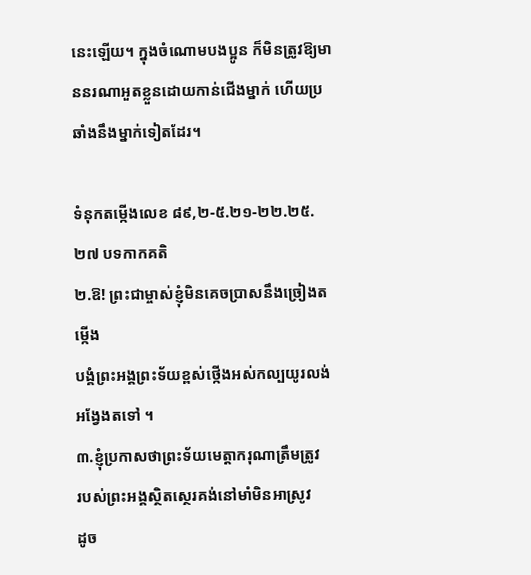នេះឡើយ។ ក្នុងចំណោមបង‌ប្អូន ក៏មិនត្រូវឱ្យមាននរណាអួតខ្លួនដោយកាន់ជើងម្នាក់ ហើយប្រឆាំងនឹងម្នាក់ទៀតដែរ។

ទំនុកតម្កើងលេខ ៨៩,២-៥.២១-២២.២៥.២៧ បទកាកគតិ
២.ឱ! ព្រះជាម្ចាស់ខ្ញុំមិនគេចប្រាសនឹងច្រៀងតម្កើង
បង្គំព្រះអង្គព្រះទ័យខ្ពស់ថ្កើងអស់កល្បយូរលង់
អង្វែងតទៅ ។
៣.ខ្ញុំប្រកាសថាព្រះទ័យមេត្តាករុណាត្រឹមត្រូវ
របស់ព្រះអង្គស្ថិតស្ថេរគង់នៅមាំមិនអាស្រូវ
ដូច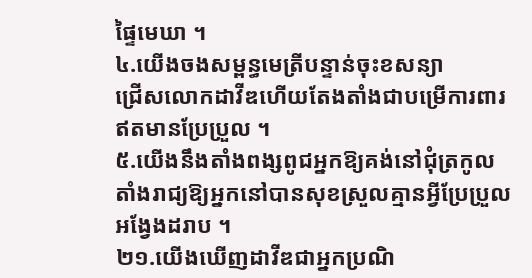ផ្ទៃមេឃា ។
៤.យើងចងសម្ពន្ធមេត្រីបន្ទាន់ចុះខសន្យា
ជ្រើសលោកដាវីឌហើយតែងតាំងជាបម្រើការពារ
ឥតមានប្រែប្រួល ។
៥.យើងនឹងតាំងពង្សពូជអ្នកឱ្យគង់នៅជុំត្រកូល
តាំងរាជ្យឱ្យអ្នកនៅបានសុខស្រួលគ្មានអ្វីប្រែប្រួល
អង្វែងដរាប ។
២១.យើងឃើញដាវីឌជាអ្នកប្រណិ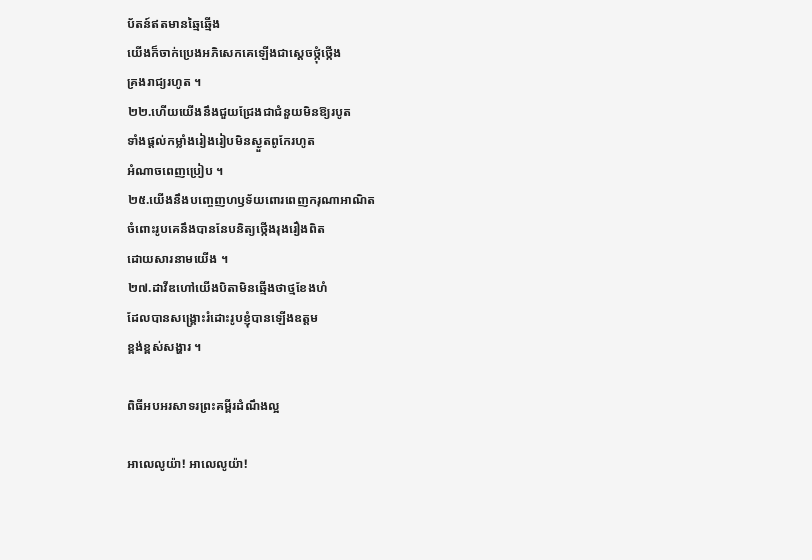ប័តន៍ឥតមានឆ្មៃឆ្មើង
យើងក៏ចាក់ប្រេងអភិសេកគេឡើងជាស្តេចថ្កុំថ្កើង
គ្រងរាជ្យរហូត ។
២២.ហើយយើងនឹងជួយជ្រែងជាជំនួយមិនឱ្យរបូត
ទាំងផ្តល់កម្លាំងរៀងរៀបមិនស្ងួតពូកែរហូត
អំណាចពេញប្រៀប ។
២៥.យើងនឹងបញ្ចេញហឫទ័យពោរពេញករុណាអាណិត
ចំពោះរូបគេនឹងបាននែបនិត្យថ្កើងរុងរឿងពិត
ដោយសារនាមយើង ។
២៧.ដាវីឌហៅយើងបិតាមិនឆ្មើងថាថ្មខែងហំ
ដែលបានសង្គ្រោះរំដោះរូបខ្ញុំបានឡើងឧត្តម
ខ្ពង់ខ្ពស់សង្ហារ ។

ពិធីអបអរសាទរព្រះគម្ពីរដំណឹងល្អ

អាលេលូយ៉ា! អាលេលូយ៉ា!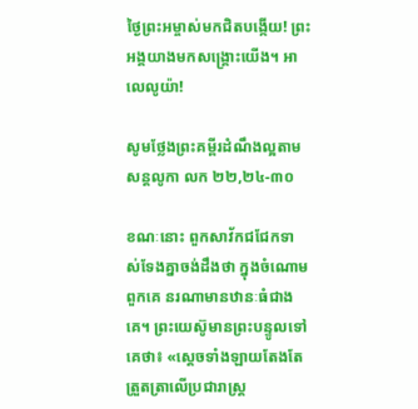ថ្ងៃព្រះអម្ចាស់មកជិតបង្កើយ! ព្រះអង្គយាងមកសង្គ្រោះយើង។ អាលេលូយ៉ា!

សូមថ្លែងព្រះគម្ពីរដំណឹងល្អតាមសន្តលូកា លក ២២,២៤-៣០

ខណៈនោះ ពួកសាវ័កជជែកទាស់‌ទែងគ្នាចង់ដឹងថា ក្នុងចំណោមពួកគេ នរណាមានឋានៈធំជាងគេ។ ព្រះ‌យេស៊ូមានព្រះ‌បន្ទូលទៅគេថា៖ «ស្ដេចទាំង‌ឡាយតែង‌តែត្រួត‌ត្រាលើប្រជា‌រាស្ដ្រ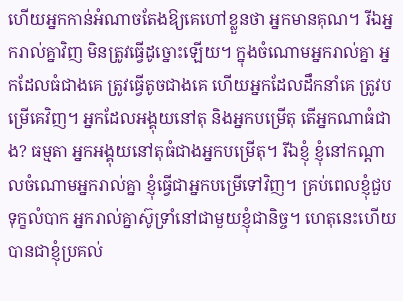ហើយអ្នកកាន់អំណាចតែងឱ្យគេហៅខ្លួនថា អ្នកមានគុណ។ រីឯអ្នករាល់គ្នាវិញ មិនត្រូវធ្វើដូច្នោះឡើយ។ ក្នុងចំណោមអ្នករាល់គ្នា អ្នកដែលធំជាងគេ ត្រូវធ្វើតូចជាងគេ ហើយអ្នកដែលដឹកនាំគេ ត្រូវបម្រើគេវិញ។ អ្នកដែលអង្គុយនៅតុ និងអ្នកបម្រើតុ តើអ្នកណាធំជាង? ធម្មតា អ្នកអង្គុយនៅតុធំជាងអ្នកបម្រើតុ។ រីឯខ្ញុំ ខ្ញុំនៅកណ្ដាលចំណោមអ្នករាល់គ្នា ខ្ញុំធ្វើជាអ្នកបម្រើទៅវិញ។ គ្រប់ពេលខ្ញុំជួបទុក្ខលំបាក អ្នករាល់គ្នាស៊ូ‌ទ្រាំនៅជាមួយខ្ញុំជា‌និច្ច។ ហេតុនេះហើយ បានជាខ្ញុំប្រគល់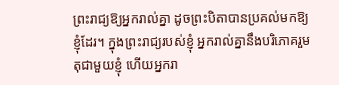ព្រះ‌រាជ្យឱ្យអ្នករាល់គ្នា ដូចព្រះ‌បិតាបានប្រគល់មកឱ្យខ្ញុំដែរ។ ក្នុងព្រះ‌រាជ្យរបស់ខ្ញុំ អ្នករាល់គ្នានឹងបរិភោគរួមតុជាមួយខ្ញុំ ហើយអ្នករា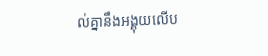ល់គ្នានឹងអង្គុយលើប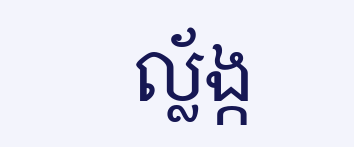ល្ល័ង្ក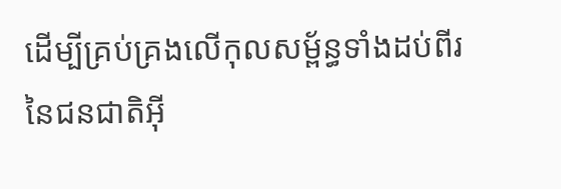ដើម្បីគ្រប់‌គ្រងលើកុល‌សម្ព័ន្ធទាំងដប់‌ពីរនៃជនជាតិអ៊ី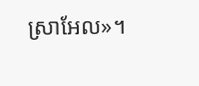ស្រា‌អែល»។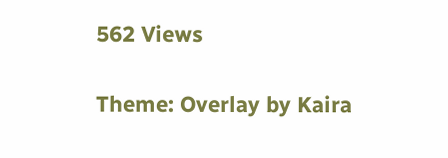562 Views

Theme: Overlay by Kaira